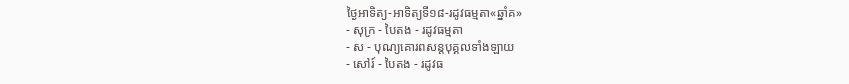ថ្ងៃអាទិត្យ-អាទិត្យទី១៨-រដូវធម្មតា«ឆ្នាំគ»
- សុក្រ - បៃតង - រដូវធម្មតា
- ស - បុណ្យគោរពសន្ដបុគ្គលទាំងឡាយ
- សៅរ៍ - បៃតង - រដូវធ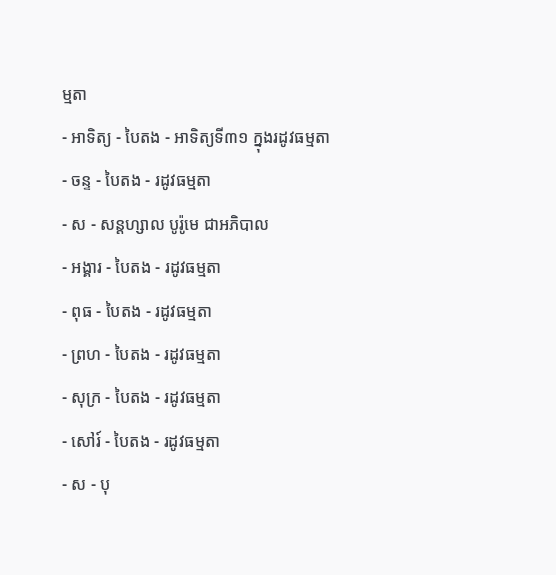ម្មតា
- អាទិត្យ - បៃតង - អាទិត្យទី៣១ ក្នុងរដូវធម្មតា
- ចន្ទ - បៃតង - រដូវធម្មតា
- ស - សន្ដហ្សាល បូរ៉ូមេ ជាអភិបាល
- អង្គារ - បៃតង - រដូវធម្មតា
- ពុធ - បៃតង - រដូវធម្មតា
- ព្រហ - បៃតង - រដូវធម្មតា
- សុក្រ - បៃតង - រដូវធម្មតា
- សៅរ៍ - បៃតង - រដូវធម្មតា
- ស - បុ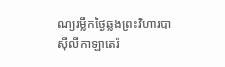ណ្យរម្លឹកថ្ងៃឆ្លងព្រះវិហារបាស៊ីលីកាឡាតេរ៉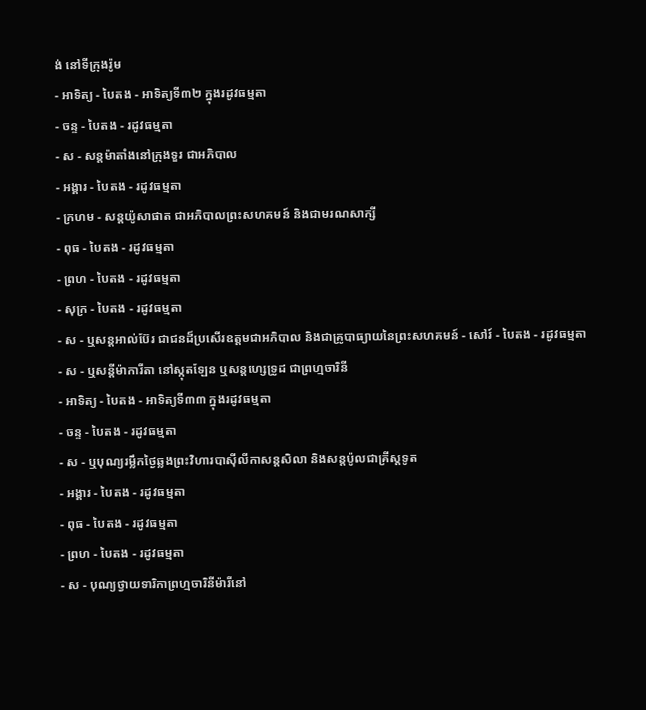ង់ នៅទីក្រុងរ៉ូម
- អាទិត្យ - បៃតង - អាទិត្យទី៣២ ក្នុងរដូវធម្មតា
- ចន្ទ - បៃតង - រដូវធម្មតា
- ស - សន្ដម៉ាតាំងនៅក្រុងទួរ ជាអភិបាល
- អង្គារ - បៃតង - រដូវធម្មតា
- ក្រហម - សន្ដយ៉ូសាផាត ជាអភិបាលព្រះសហគមន៍ និងជាមរណសាក្សី
- ពុធ - បៃតង - រដូវធម្មតា
- ព្រហ - បៃតង - រដូវធម្មតា
- សុក្រ - បៃតង - រដូវធម្មតា
- ស - ឬសន្ដអាល់ប៊ែរ ជាជនដ៏ប្រសើរឧត្ដមជាអភិបាល និងជាគ្រូបាធ្យាយនៃព្រះសហគមន៍ - សៅរ៍ - បៃតង - រដូវធម្មតា
- ស - ឬសន្ដីម៉ាការីតា នៅស្កុតឡែន ឬសន្ដហ្សេទ្រូដ ជាព្រហ្មចារិនី
- អាទិត្យ - បៃតង - អាទិត្យទី៣៣ ក្នុងរដូវធម្មតា
- ចន្ទ - បៃតង - រដូវធម្មតា
- ស - ឬបុណ្យរម្លឹកថ្ងៃឆ្លងព្រះវិហារបាស៊ីលីកាសន្ដសិលា និងសន្ដប៉ូលជាគ្រីស្ដទូត
- អង្គារ - បៃតង - រដូវធម្មតា
- ពុធ - បៃតង - រដូវធម្មតា
- ព្រហ - បៃតង - រដូវធម្មតា
- ស - បុណ្យថ្វាយទារិកាព្រហ្មចារិនីម៉ារីនៅ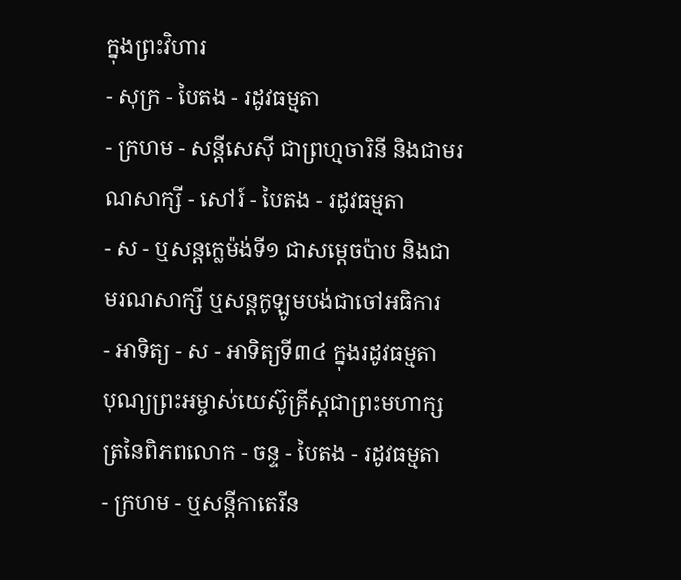ក្នុងព្រះវិហារ
- សុក្រ - បៃតង - រដូវធម្មតា
- ក្រហម - សន្ដីសេស៊ី ជាព្រហ្មចារិនី និងជាមរណសាក្សី - សៅរ៍ - បៃតង - រដូវធម្មតា
- ស - ឬសន្ដក្លេម៉ង់ទី១ ជាសម្ដេចប៉ាប និងជាមរណសាក្សី ឬសន្ដកូឡូមបង់ជាចៅអធិការ
- អាទិត្យ - ស - អាទិត្យទី៣៤ ក្នុងរដូវធម្មតា
បុណ្យព្រះអម្ចាស់យេស៊ូគ្រីស្ដជាព្រះមហាក្សត្រនៃពិភពលោក - ចន្ទ - បៃតង - រដូវធម្មតា
- ក្រហម - ឬសន្ដីកាតេរីន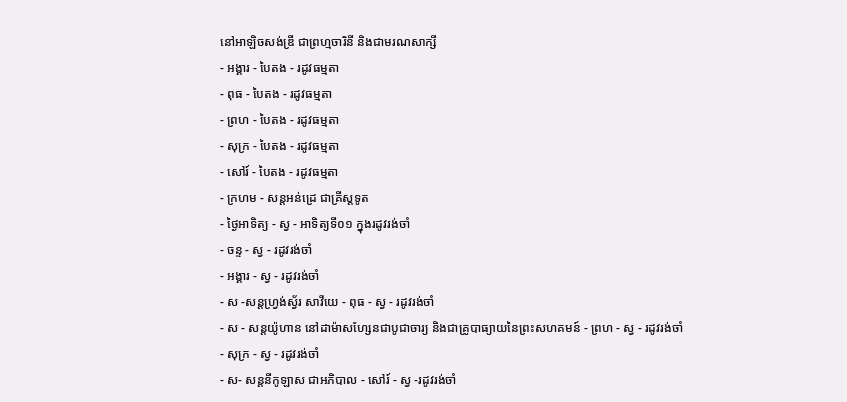នៅអាឡិចសង់ឌ្រី ជាព្រហ្មចារិនី និងជាមរណសាក្សី
- អង្គារ - បៃតង - រដូវធម្មតា
- ពុធ - បៃតង - រដូវធម្មតា
- ព្រហ - បៃតង - រដូវធម្មតា
- សុក្រ - បៃតង - រដូវធម្មតា
- សៅរ៍ - បៃតង - រដូវធម្មតា
- ក្រហម - សន្ដអន់ដ្រេ ជាគ្រីស្ដទូត
- ថ្ងៃអាទិត្យ - ស្វ - អាទិត្យទី០១ ក្នុងរដូវរង់ចាំ
- ចន្ទ - ស្វ - រដូវរង់ចាំ
- អង្គារ - ស្វ - រដូវរង់ចាំ
- ស -សន្ដហ្វ្រង់ស្វ័រ សាវីយេ - ពុធ - ស្វ - រដូវរង់ចាំ
- ស - សន្ដយ៉ូហាន នៅដាម៉ាសហ្សែនជាបូជាចារ្យ និងជាគ្រូបាធ្យាយនៃព្រះសហគមន៍ - ព្រហ - ស្វ - រដូវរង់ចាំ
- សុក្រ - ស្វ - រដូវរង់ចាំ
- ស- សន្ដនីកូឡាស ជាអភិបាល - សៅរ៍ - ស្វ -រដូវរង់ចាំ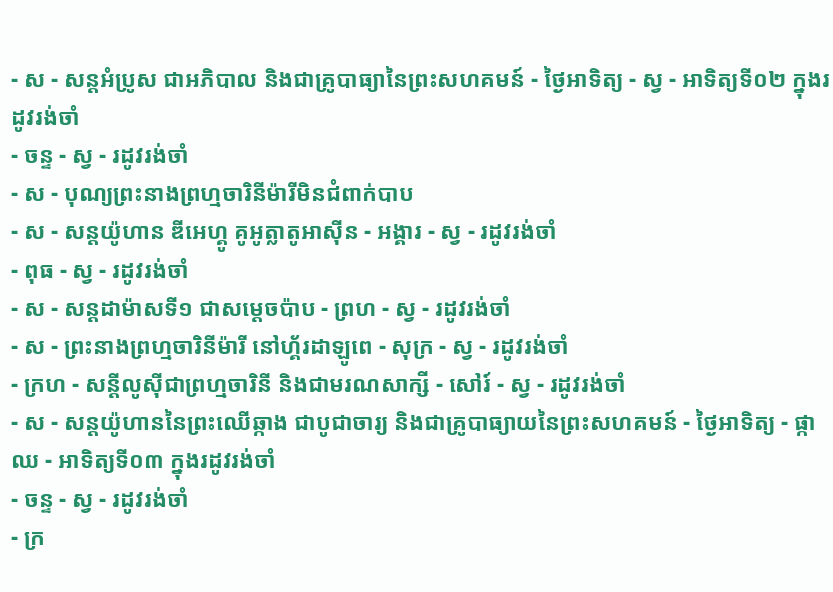- ស - សន្ដអំប្រូស ជាអភិបាល និងជាគ្រូបាធ្យានៃព្រះសហគមន៍ - ថ្ងៃអាទិត្យ - ស្វ - អាទិត្យទី០២ ក្នុងរដូវរង់ចាំ
- ចន្ទ - ស្វ - រដូវរង់ចាំ
- ស - បុណ្យព្រះនាងព្រហ្មចារិនីម៉ារីមិនជំពាក់បាប
- ស - សន្ដយ៉ូហាន ឌីអេហ្គូ គូអូត្លាតូអាស៊ីន - អង្គារ - ស្វ - រដូវរង់ចាំ
- ពុធ - ស្វ - រដូវរង់ចាំ
- ស - សន្ដដាម៉ាសទី១ ជាសម្ដេចប៉ាប - ព្រហ - ស្វ - រដូវរង់ចាំ
- ស - ព្រះនាងព្រហ្មចារិនីម៉ារី នៅហ្គ័រដាឡូពេ - សុក្រ - ស្វ - រដូវរង់ចាំ
- ក្រហ - សន្ដីលូស៊ីជាព្រហ្មចារិនី និងជាមរណសាក្សី - សៅរ៍ - ស្វ - រដូវរង់ចាំ
- ស - សន្ដយ៉ូហាននៃព្រះឈើឆ្កាង ជាបូជាចារ្យ និងជាគ្រូបាធ្យាយនៃព្រះសហគមន៍ - ថ្ងៃអាទិត្យ - ផ្កាឈ - អាទិត្យទី០៣ ក្នុងរដូវរង់ចាំ
- ចន្ទ - ស្វ - រដូវរង់ចាំ
- ក្រ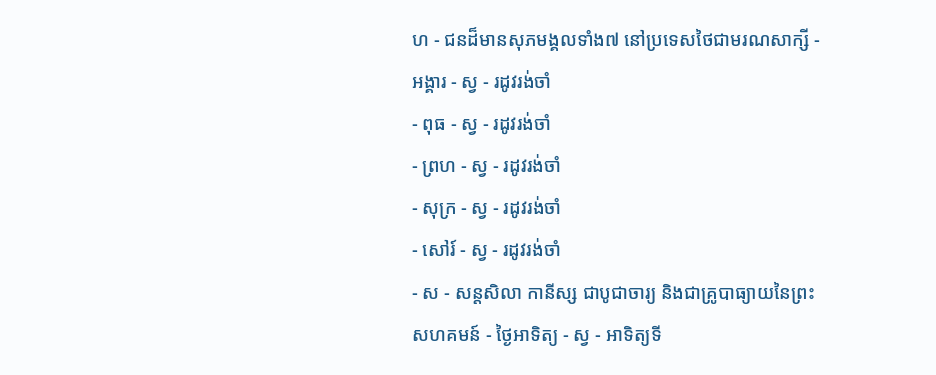ហ - ជនដ៏មានសុភមង្គលទាំង៧ នៅប្រទេសថៃជាមរណសាក្សី - អង្គារ - ស្វ - រដូវរង់ចាំ
- ពុធ - ស្វ - រដូវរង់ចាំ
- ព្រហ - ស្វ - រដូវរង់ចាំ
- សុក្រ - ស្វ - រដូវរង់ចាំ
- សៅរ៍ - ស្វ - រដូវរង់ចាំ
- ស - សន្ដសិលា កានីស្ស ជាបូជាចារ្យ និងជាគ្រូបាធ្យាយនៃព្រះសហគមន៍ - ថ្ងៃអាទិត្យ - ស្វ - អាទិត្យទី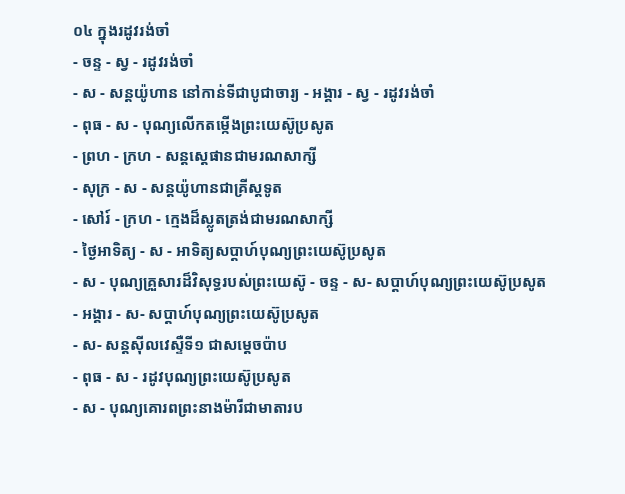០៤ ក្នុងរដូវរង់ចាំ
- ចន្ទ - ស្វ - រដូវរង់ចាំ
- ស - សន្ដយ៉ូហាន នៅកាន់ទីជាបូជាចារ្យ - អង្គារ - ស្វ - រដូវរង់ចាំ
- ពុធ - ស - បុណ្យលើកតម្កើងព្រះយេស៊ូប្រសូត
- ព្រហ - ក្រហ - សន្តស្តេផានជាមរណសាក្សី
- សុក្រ - ស - សន្តយ៉ូហានជាគ្រីស្តទូត
- សៅរ៍ - ក្រហ - ក្មេងដ៏ស្លូតត្រង់ជាមរណសាក្សី
- ថ្ងៃអាទិត្យ - ស - អាទិត្យសប្ដាហ៍បុណ្យព្រះយេស៊ូប្រសូត
- ស - បុណ្យគ្រួសារដ៏វិសុទ្ធរបស់ព្រះយេស៊ូ - ចន្ទ - ស- សប្ដាហ៍បុណ្យព្រះយេស៊ូប្រសូត
- អង្គារ - ស- សប្ដាហ៍បុណ្យព្រះយេស៊ូប្រសូត
- ស- សន្ដស៊ីលវេស្ទឺទី១ ជាសម្ដេចប៉ាប
- ពុធ - ស - រដូវបុណ្យព្រះយេស៊ូប្រសូត
- ស - បុណ្យគោរពព្រះនាងម៉ារីជាមាតារប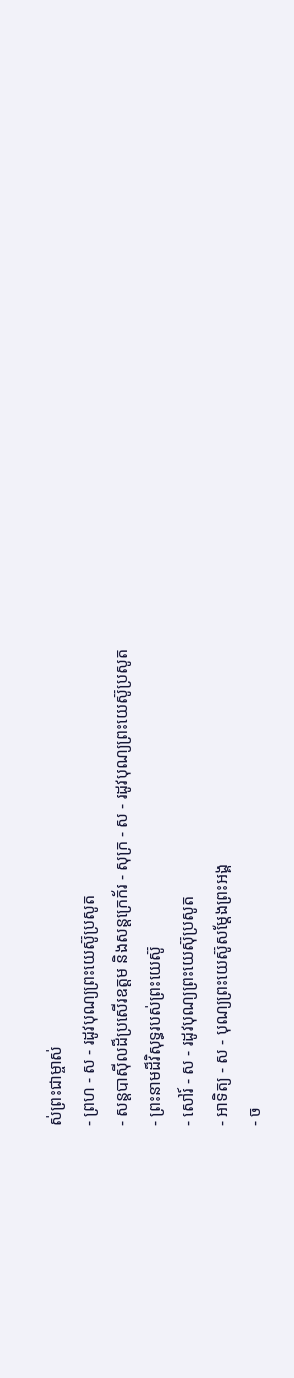ស់ព្រះជាម្ចាស់
- ព្រហ - ស - រដូវបុណ្យព្រះយេស៊ូប្រសូត
- សន្ដបាស៊ីលដ៏ប្រសើរឧត្ដម និងសន្ដក្រេក័រ - សុក្រ - ស - រដូវបុណ្យព្រះយេស៊ូប្រសូត
- ព្រះនាមដ៏វិសុទ្ធរបស់ព្រះយេស៊ូ
- សៅរ៍ - ស - រដូវបុណ្យព្រះយេស៊ុប្រសូត
- អាទិត្យ - ស - បុណ្យព្រះយេស៊ូសម្ដែងព្រះអង្គ
- ច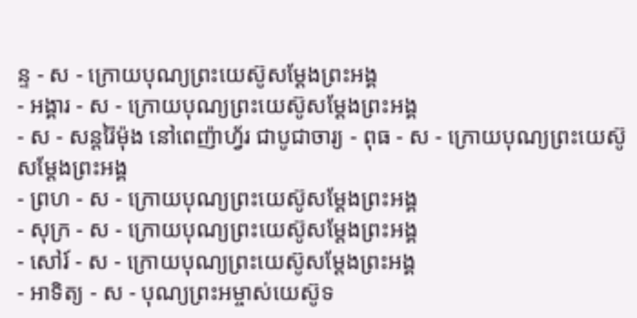ន្ទ - ស - ក្រោយបុណ្យព្រះយេស៊ូសម្ដែងព្រះអង្គ
- អង្គារ - ស - ក្រោយបុណ្យព្រះយេស៊ូសម្ដែងព្រះអង្គ
- ស - សន្ដរ៉ៃម៉ុង នៅពេញ៉ាហ្វ័រ ជាបូជាចារ្យ - ពុធ - ស - ក្រោយបុណ្យព្រះយេស៊ូសម្ដែងព្រះអង្គ
- ព្រហ - ស - ក្រោយបុណ្យព្រះយេស៊ូសម្ដែងព្រះអង្គ
- សុក្រ - ស - ក្រោយបុណ្យព្រះយេស៊ូសម្ដែងព្រះអង្គ
- សៅរ៍ - ស - ក្រោយបុណ្យព្រះយេស៊ូសម្ដែងព្រះអង្គ
- អាទិត្យ - ស - បុណ្យព្រះអម្ចាស់យេស៊ូទ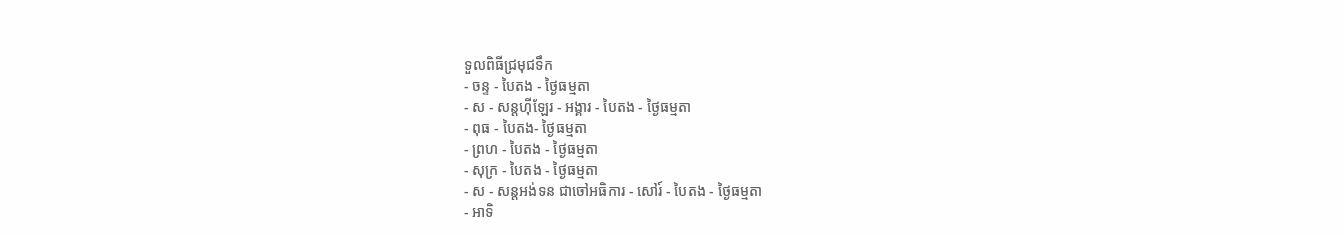ទួលពិធីជ្រមុជទឹក
- ចន្ទ - បៃតង - ថ្ងៃធម្មតា
- ស - សន្ដហ៊ីឡែរ - អង្គារ - បៃតង - ថ្ងៃធម្មតា
- ពុធ - បៃតង- ថ្ងៃធម្មតា
- ព្រហ - បៃតង - ថ្ងៃធម្មតា
- សុក្រ - បៃតង - ថ្ងៃធម្មតា
- ស - សន្ដអង់ទន ជាចៅអធិការ - សៅរ៍ - បៃតង - ថ្ងៃធម្មតា
- អាទិ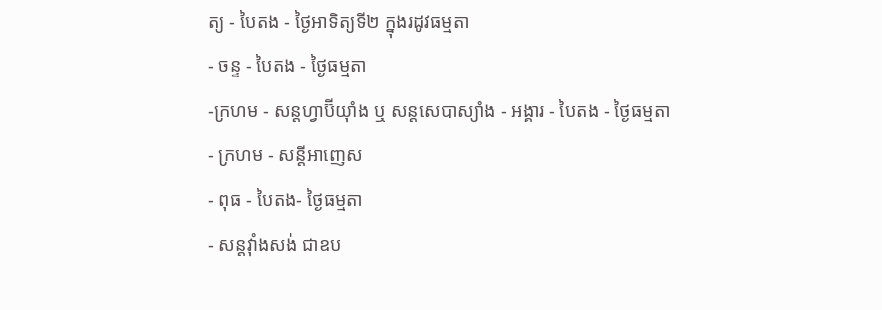ត្យ - បៃតង - ថ្ងៃអាទិត្យទី២ ក្នុងរដូវធម្មតា
- ចន្ទ - បៃតង - ថ្ងៃធម្មតា
-ក្រហម - សន្ដហ្វាប៊ីយ៉ាំង ឬ សន្ដសេបាស្យាំង - អង្គារ - បៃតង - ថ្ងៃធម្មតា
- ក្រហម - សន្ដីអាញេស
- ពុធ - បៃតង- ថ្ងៃធម្មតា
- សន្ដវ៉ាំងសង់ ជាឧប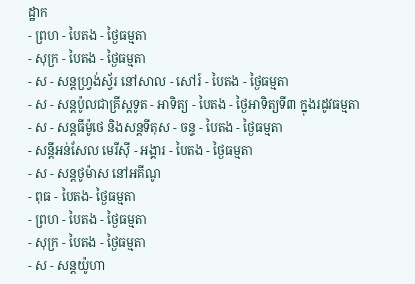ដ្ឋាក
- ព្រហ - បៃតង - ថ្ងៃធម្មតា
- សុក្រ - បៃតង - ថ្ងៃធម្មតា
- ស - សន្ដហ្វ្រង់ស្វ័រ នៅសាល - សៅរ៍ - បៃតង - ថ្ងៃធម្មតា
- ស - សន្ដប៉ូលជាគ្រីស្ដទូត - អាទិត្យ - បៃតង - ថ្ងៃអាទិត្យទី៣ ក្នុងរដូវធម្មតា
- ស - សន្ដធីម៉ូថេ និងសន្ដទីតុស - ចន្ទ - បៃតង - ថ្ងៃធម្មតា
- សន្ដីអន់សែល មេរីស៊ី - អង្គារ - បៃតង - ថ្ងៃធម្មតា
- ស - សន្ដថូម៉ាស នៅអគីណូ
- ពុធ - បៃតង- ថ្ងៃធម្មតា
- ព្រហ - បៃតង - ថ្ងៃធម្មតា
- សុក្រ - បៃតង - ថ្ងៃធម្មតា
- ស - សន្ដយ៉ូហា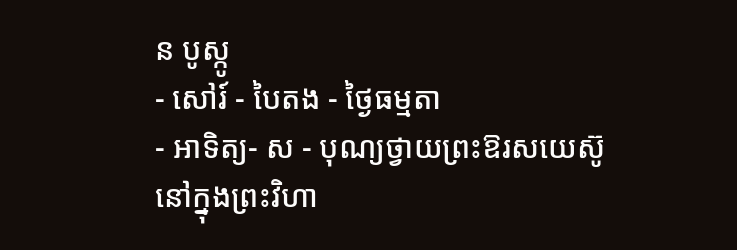ន បូស្កូ
- សៅរ៍ - បៃតង - ថ្ងៃធម្មតា
- អាទិត្យ- ស - បុណ្យថ្វាយព្រះឱរសយេស៊ូនៅក្នុងព្រះវិហា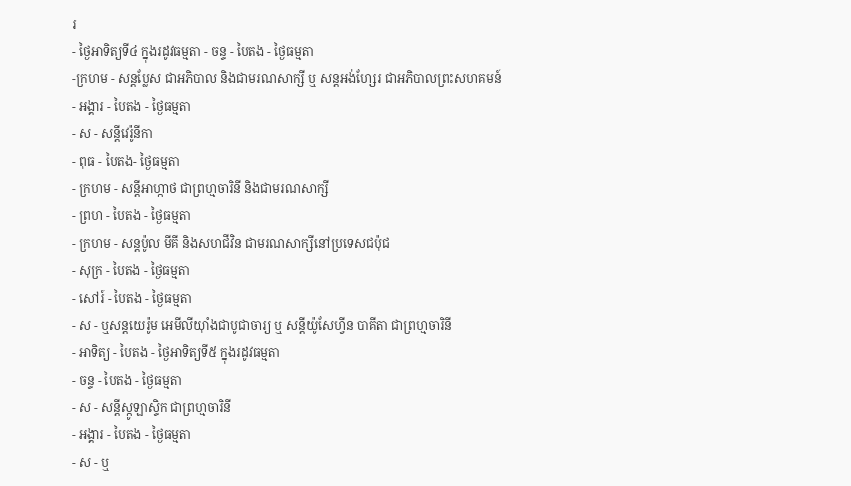រ
- ថ្ងៃអាទិត្យទី៤ ក្នុងរដូវធម្មតា - ចន្ទ - បៃតង - ថ្ងៃធម្មតា
-ក្រហម - សន្ដប្លែស ជាអភិបាល និងជាមរណសាក្សី ឬ សន្ដអង់ហ្សែរ ជាអភិបាលព្រះសហគមន៍
- អង្គារ - បៃតង - ថ្ងៃធម្មតា
- ស - សន្ដីវេរ៉ូនីកា
- ពុធ - បៃតង- ថ្ងៃធម្មតា
- ក្រហម - សន្ដីអាហ្កាថ ជាព្រហ្មចារិនី និងជាមរណសាក្សី
- ព្រហ - បៃតង - ថ្ងៃធម្មតា
- ក្រហម - សន្ដប៉ូល មីគី និងសហជីវិន ជាមរណសាក្សីនៅប្រទេសជប៉ុជ
- សុក្រ - បៃតង - ថ្ងៃធម្មតា
- សៅរ៍ - បៃតង - ថ្ងៃធម្មតា
- ស - ឬសន្ដយេរ៉ូម អេមីលីយ៉ាំងជាបូជាចារ្យ ឬ សន្ដីយ៉ូសែហ្វីន បាគីតា ជាព្រហ្មចារិនី
- អាទិត្យ - បៃតង - ថ្ងៃអាទិត្យទី៥ ក្នុងរដូវធម្មតា
- ចន្ទ - បៃតង - ថ្ងៃធម្មតា
- ស - សន្ដីស្កូឡាស្ទិក ជាព្រហ្មចារិនី
- អង្គារ - បៃតង - ថ្ងៃធម្មតា
- ស - ឬ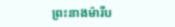ព្រះនាងម៉ារីប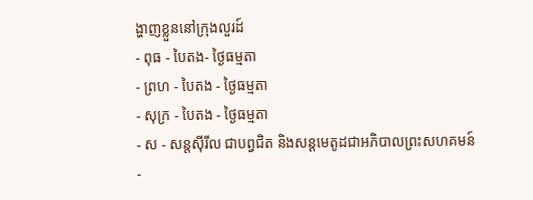ង្ហាញខ្លួននៅក្រុងលួរដ៍
- ពុធ - បៃតង- ថ្ងៃធម្មតា
- ព្រហ - បៃតង - ថ្ងៃធម្មតា
- សុក្រ - បៃតង - ថ្ងៃធម្មតា
- ស - សន្ដស៊ីរីល ជាបព្វជិត និងសន្ដមេតូដជាអភិបាលព្រះសហគមន៍
-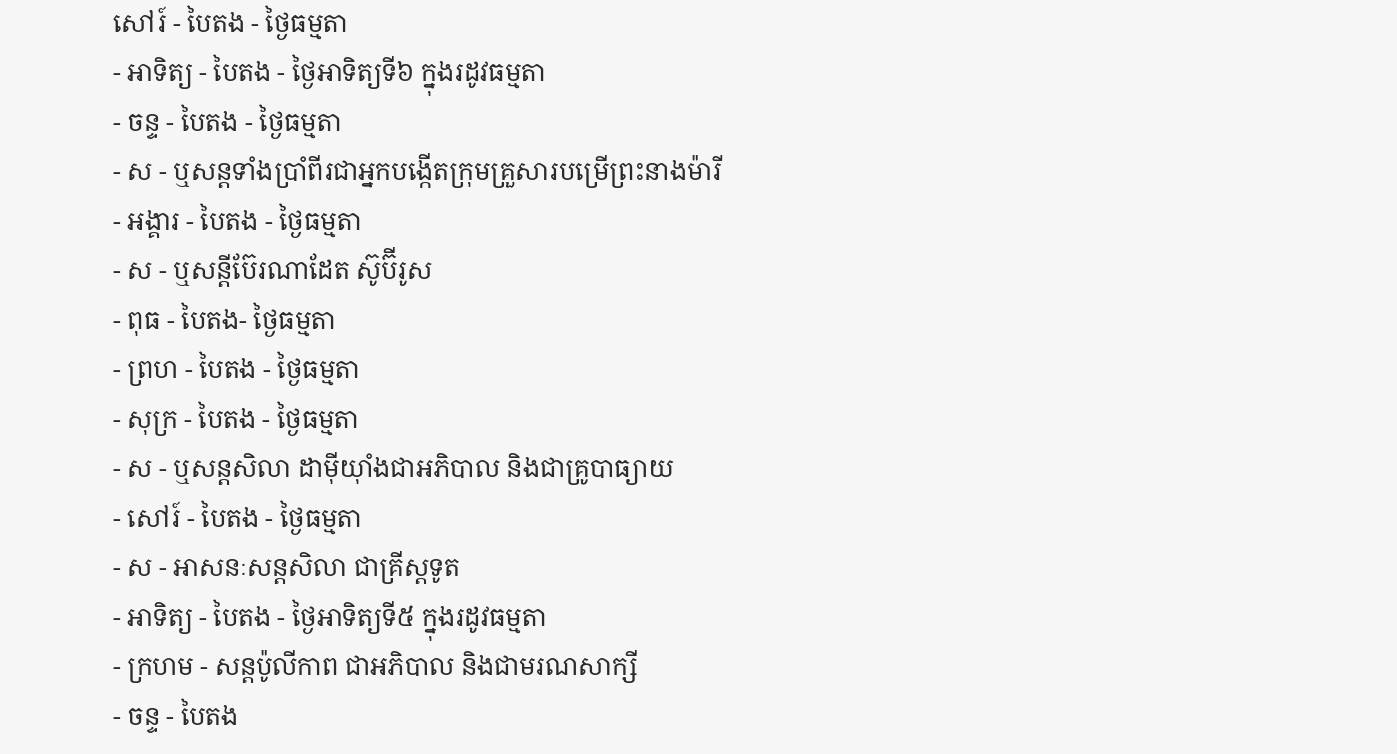សៅរ៍ - បៃតង - ថ្ងៃធម្មតា
- អាទិត្យ - បៃតង - ថ្ងៃអាទិត្យទី៦ ក្នុងរដូវធម្មតា
- ចន្ទ - បៃតង - ថ្ងៃធម្មតា
- ស - ឬសន្ដទាំងប្រាំពីរជាអ្នកបង្កើតក្រុមគ្រួសារបម្រើព្រះនាងម៉ារី
- អង្គារ - បៃតង - ថ្ងៃធម្មតា
- ស - ឬសន្ដីប៊ែរណាដែត ស៊ូប៊ីរូស
- ពុធ - បៃតង- ថ្ងៃធម្មតា
- ព្រហ - បៃតង - ថ្ងៃធម្មតា
- សុក្រ - បៃតង - ថ្ងៃធម្មតា
- ស - ឬសន្ដសិលា ដាម៉ីយ៉ាំងជាអភិបាល និងជាគ្រូបាធ្យាយ
- សៅរ៍ - បៃតង - ថ្ងៃធម្មតា
- ស - អាសនៈសន្ដសិលា ជាគ្រីស្ដទូត
- អាទិត្យ - បៃតង - ថ្ងៃអាទិត្យទី៥ ក្នុងរដូវធម្មតា
- ក្រហម - សន្ដប៉ូលីកាព ជាអភិបាល និងជាមរណសាក្សី
- ចន្ទ - បៃតង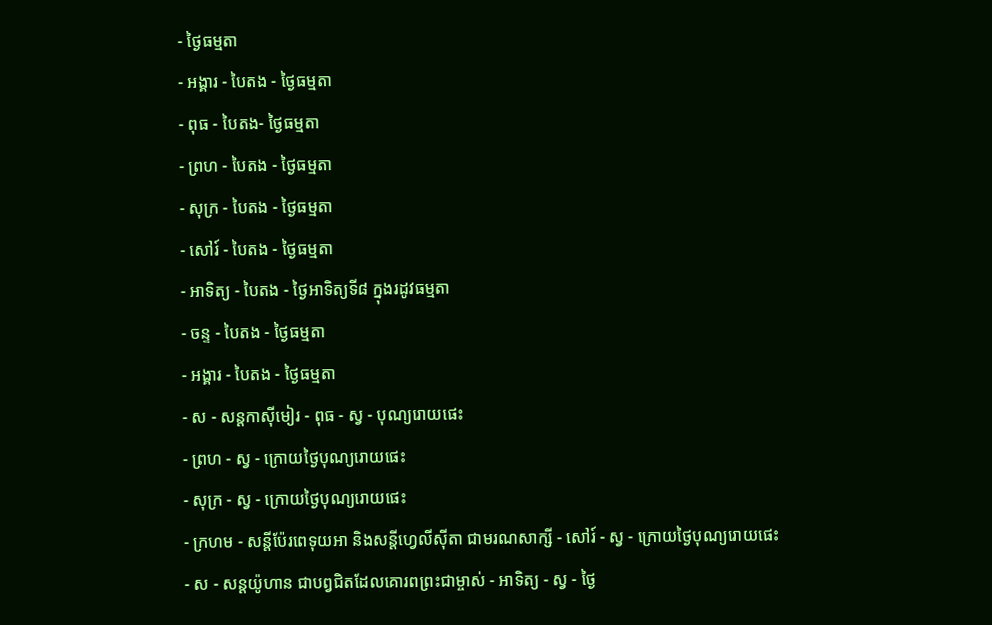- ថ្ងៃធម្មតា
- អង្គារ - បៃតង - ថ្ងៃធម្មតា
- ពុធ - បៃតង- ថ្ងៃធម្មតា
- ព្រហ - បៃតង - ថ្ងៃធម្មតា
- សុក្រ - បៃតង - ថ្ងៃធម្មតា
- សៅរ៍ - បៃតង - ថ្ងៃធម្មតា
- អាទិត្យ - បៃតង - ថ្ងៃអាទិត្យទី៨ ក្នុងរដូវធម្មតា
- ចន្ទ - បៃតង - ថ្ងៃធម្មតា
- អង្គារ - បៃតង - ថ្ងៃធម្មតា
- ស - សន្ដកាស៊ីមៀរ - ពុធ - ស្វ - បុណ្យរោយផេះ
- ព្រហ - ស្វ - ក្រោយថ្ងៃបុណ្យរោយផេះ
- សុក្រ - ស្វ - ក្រោយថ្ងៃបុណ្យរោយផេះ
- ក្រហម - សន្ដីប៉ែរពេទុយអា និងសន្ដីហ្វេលីស៊ីតា ជាមរណសាក្សី - សៅរ៍ - ស្វ - ក្រោយថ្ងៃបុណ្យរោយផេះ
- ស - សន្ដយ៉ូហាន ជាបព្វជិតដែលគោរពព្រះជាម្ចាស់ - អាទិត្យ - ស្វ - ថ្ងៃ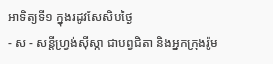អាទិត្យទី១ ក្នុងរដូវសែសិបថ្ងៃ
- ស - សន្ដីហ្វ្រង់ស៊ីស្កា ជាបព្វជិតា និងអ្នកក្រុងរ៉ូម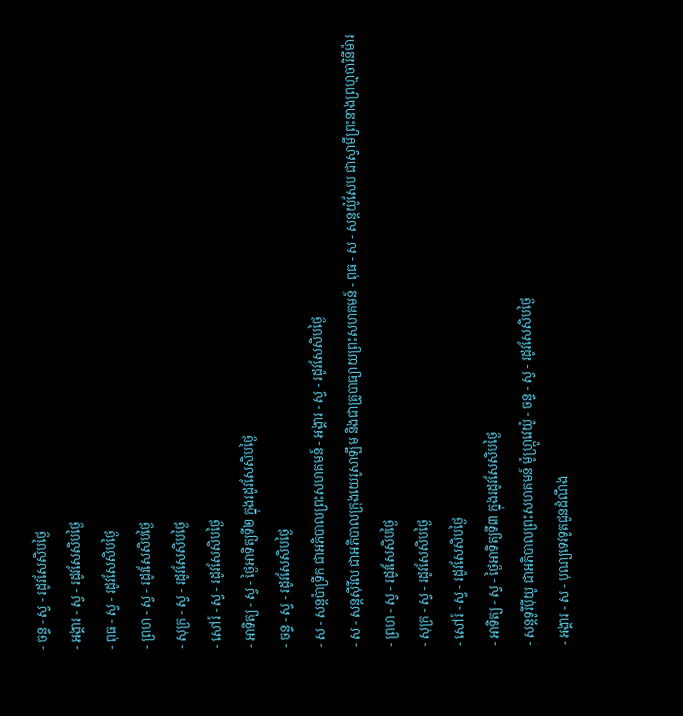- ចន្ទ - ស្វ - រដូវសែសិបថ្ងៃ
- អង្គារ - ស្វ - រដូវសែសិបថ្ងៃ
- ពុធ - ស្វ - រដូវសែសិបថ្ងៃ
- ព្រហ - ស្វ - រដូវសែសិបថ្ងៃ
- សុក្រ - ស្វ - រដូវសែសិបថ្ងៃ
- សៅរ៍ - ស្វ - រដូវសែសិបថ្ងៃ
- អាទិត្យ - ស្វ - ថ្ងៃអាទិត្យទី២ ក្នុងរដូវសែសិបថ្ងៃ
- ចន្ទ - ស្វ - រដូវសែសិបថ្ងៃ
- ស - សន្ដប៉ាទ្រីក ជាអភិបាលព្រះសហគមន៍ - អង្គារ - ស្វ - រដូវសែសិបថ្ងៃ
- ស - សន្ដស៊ីរីល ជាអភិបាលក្រុងយេរូសាឡឹម និងជាគ្រូបាធ្យាយព្រះសហគមន៍ - ពុធ - ស - សន្ដយ៉ូសែប ជាស្វាមីព្រះនាងព្រហ្មចារិនីម៉ារ
- ព្រហ - ស្វ - រដូវសែសិបថ្ងៃ
- សុក្រ - ស្វ - រដូវសែសិបថ្ងៃ
- សៅរ៍ - ស្វ - រដូវសែសិបថ្ងៃ
- អាទិត្យ - ស្វ - ថ្ងៃអាទិត្យទី៣ ក្នុងរដូវសែសិបថ្ងៃ
- សន្ដទូរីប៉ីយូ ជាអភិបាលព្រះសហគមន៍ ម៉ូហ្ក្រូវេយ៉ូ - ចន្ទ - ស្វ - រដូវសែសិបថ្ងៃ
- អង្គារ - ស - បុណ្យទេវទូតជូនដំណឹង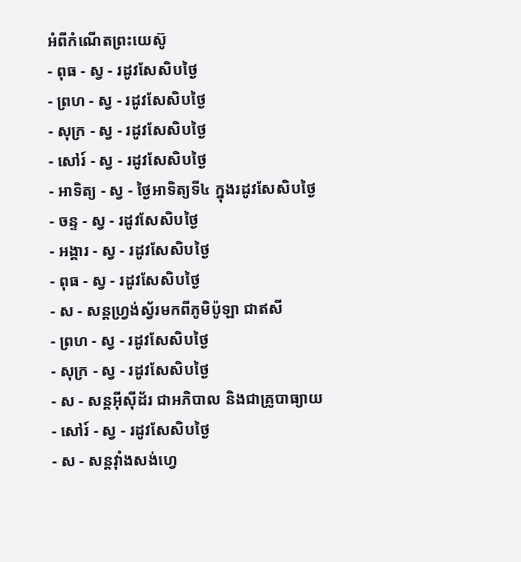អំពីកំណើតព្រះយេស៊ូ
- ពុធ - ស្វ - រដូវសែសិបថ្ងៃ
- ព្រហ - ស្វ - រដូវសែសិបថ្ងៃ
- សុក្រ - ស្វ - រដូវសែសិបថ្ងៃ
- សៅរ៍ - ស្វ - រដូវសែសិបថ្ងៃ
- អាទិត្យ - ស្វ - ថ្ងៃអាទិត្យទី៤ ក្នុងរដូវសែសិបថ្ងៃ
- ចន្ទ - ស្វ - រដូវសែសិបថ្ងៃ
- អង្គារ - ស្វ - រដូវសែសិបថ្ងៃ
- ពុធ - ស្វ - រដូវសែសិបថ្ងៃ
- ស - សន្ដហ្វ្រង់ស្វ័រមកពីភូមិប៉ូឡា ជាឥសី
- ព្រហ - ស្វ - រដូវសែសិបថ្ងៃ
- សុក្រ - ស្វ - រដូវសែសិបថ្ងៃ
- ស - សន្ដអ៊ីស៊ីដ័រ ជាអភិបាល និងជាគ្រូបាធ្យាយ
- សៅរ៍ - ស្វ - រដូវសែសិបថ្ងៃ
- ស - សន្ដវ៉ាំងសង់ហ្វេ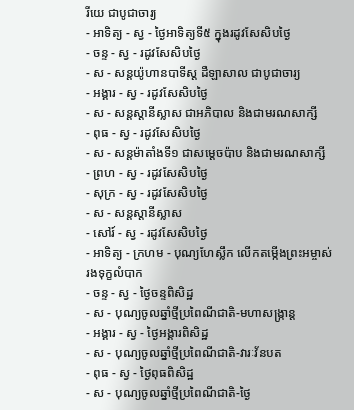រីយេ ជាបូជាចារ្យ
- អាទិត្យ - ស្វ - ថ្ងៃអាទិត្យទី៥ ក្នុងរដូវសែសិបថ្ងៃ
- ចន្ទ - ស្វ - រដូវសែសិបថ្ងៃ
- ស - សន្ដយ៉ូហានបាទីស្ដ ដឺឡាសាល ជាបូជាចារ្យ
- អង្គារ - ស្វ - រដូវសែសិបថ្ងៃ
- ស - សន្ដស្ដានីស្លាស ជាអភិបាល និងជាមរណសាក្សី
- ពុធ - ស្វ - រដូវសែសិបថ្ងៃ
- ស - សន្ដម៉ាតាំងទី១ ជាសម្ដេចប៉ាប និងជាមរណសាក្សី
- ព្រហ - ស្វ - រដូវសែសិបថ្ងៃ
- សុក្រ - ស្វ - រដូវសែសិបថ្ងៃ
- ស - សន្ដស្ដានីស្លាស
- សៅរ៍ - ស្វ - រដូវសែសិបថ្ងៃ
- អាទិត្យ - ក្រហម - បុណ្យហែស្លឹក លើកតម្កើងព្រះអម្ចាស់រងទុក្ខលំបាក
- ចន្ទ - ស្វ - ថ្ងៃចន្ទពិសិដ្ឋ
- ស - បុណ្យចូលឆ្នាំថ្មីប្រពៃណីជាតិ-មហាសង្រ្កាន្ដ
- អង្គារ - ស្វ - ថ្ងៃអង្គារពិសិដ្ឋ
- ស - បុណ្យចូលឆ្នាំថ្មីប្រពៃណីជាតិ-វារៈវ័នបត
- ពុធ - ស្វ - ថ្ងៃពុធពិសិដ្ឋ
- ស - បុណ្យចូលឆ្នាំថ្មីប្រពៃណីជាតិ-ថ្ងៃ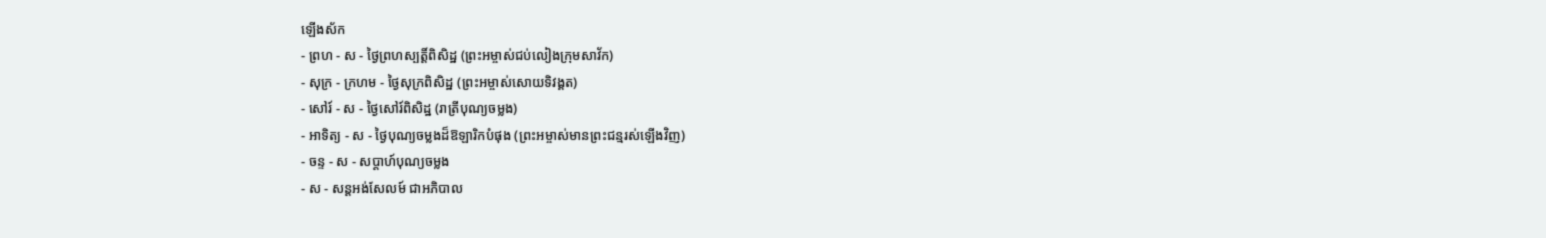ឡើងស័ក
- ព្រហ - ស - ថ្ងៃព្រហស្បត្ដិ៍ពិសិដ្ឋ (ព្រះអម្ចាស់ជប់លៀងក្រុមសាវ័ក)
- សុក្រ - ក្រហម - ថ្ងៃសុក្រពិសិដ្ឋ (ព្រះអម្ចាស់សោយទិវង្គត)
- សៅរ៍ - ស - ថ្ងៃសៅរ៍ពិសិដ្ឋ (រាត្រីបុណ្យចម្លង)
- អាទិត្យ - ស - ថ្ងៃបុណ្យចម្លងដ៏ឱឡារិកបំផុង (ព្រះអម្ចាស់មានព្រះជន្មរស់ឡើងវិញ)
- ចន្ទ - ស - សប្ដាហ៍បុណ្យចម្លង
- ស - សន្ដអង់សែលម៍ ជាអភិបាល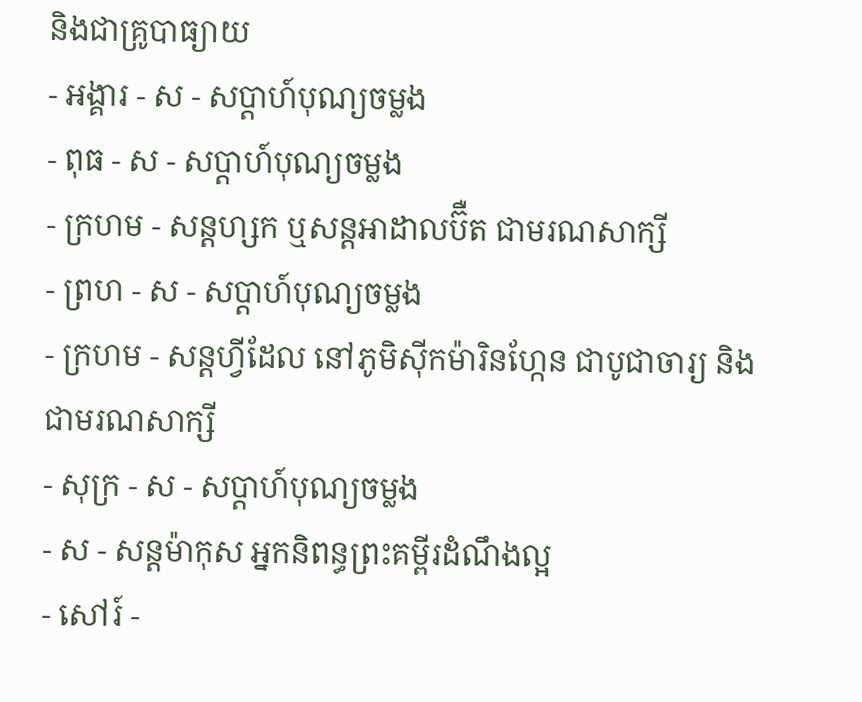និងជាគ្រូបាធ្យាយ
- អង្គារ - ស - សប្ដាហ៍បុណ្យចម្លង
- ពុធ - ស - សប្ដាហ៍បុណ្យចម្លង
- ក្រហម - សន្ដហ្សក ឬសន្ដអាដាលប៊ឺត ជាមរណសាក្សី
- ព្រហ - ស - សប្ដាហ៍បុណ្យចម្លង
- ក្រហម - សន្ដហ្វីដែល នៅភូមិស៊ីកម៉ារិនហ្កែន ជាបូជាចារ្យ និងជាមរណសាក្សី
- សុក្រ - ស - សប្ដាហ៍បុណ្យចម្លង
- ស - សន្ដម៉ាកុស អ្នកនិពន្ធព្រះគម្ពីរដំណឹងល្អ
- សៅរ៍ -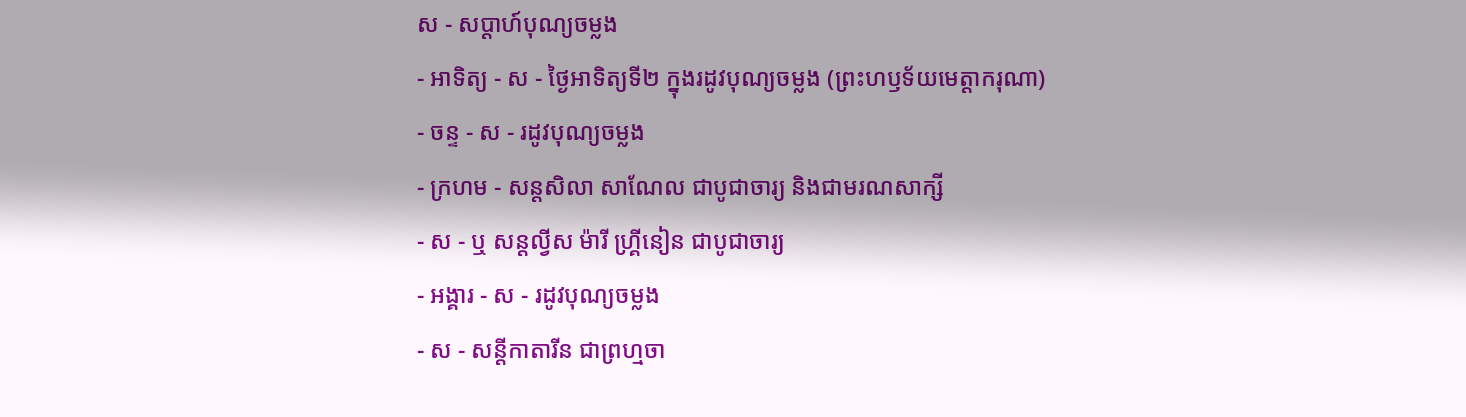ស - សប្ដាហ៍បុណ្យចម្លង
- អាទិត្យ - ស - ថ្ងៃអាទិត្យទី២ ក្នុងរដូវបុណ្យចម្លង (ព្រះហឫទ័យមេត្ដាករុណា)
- ចន្ទ - ស - រដូវបុណ្យចម្លង
- ក្រហម - សន្ដសិលា សាណែល ជាបូជាចារ្យ និងជាមរណសាក្សី
- ស - ឬ សន្ដល្វីស ម៉ារី ហ្គ្រីនៀន ជាបូជាចារ្យ
- អង្គារ - ស - រដូវបុណ្យចម្លង
- ស - សន្ដីកាតារីន ជាព្រហ្មចា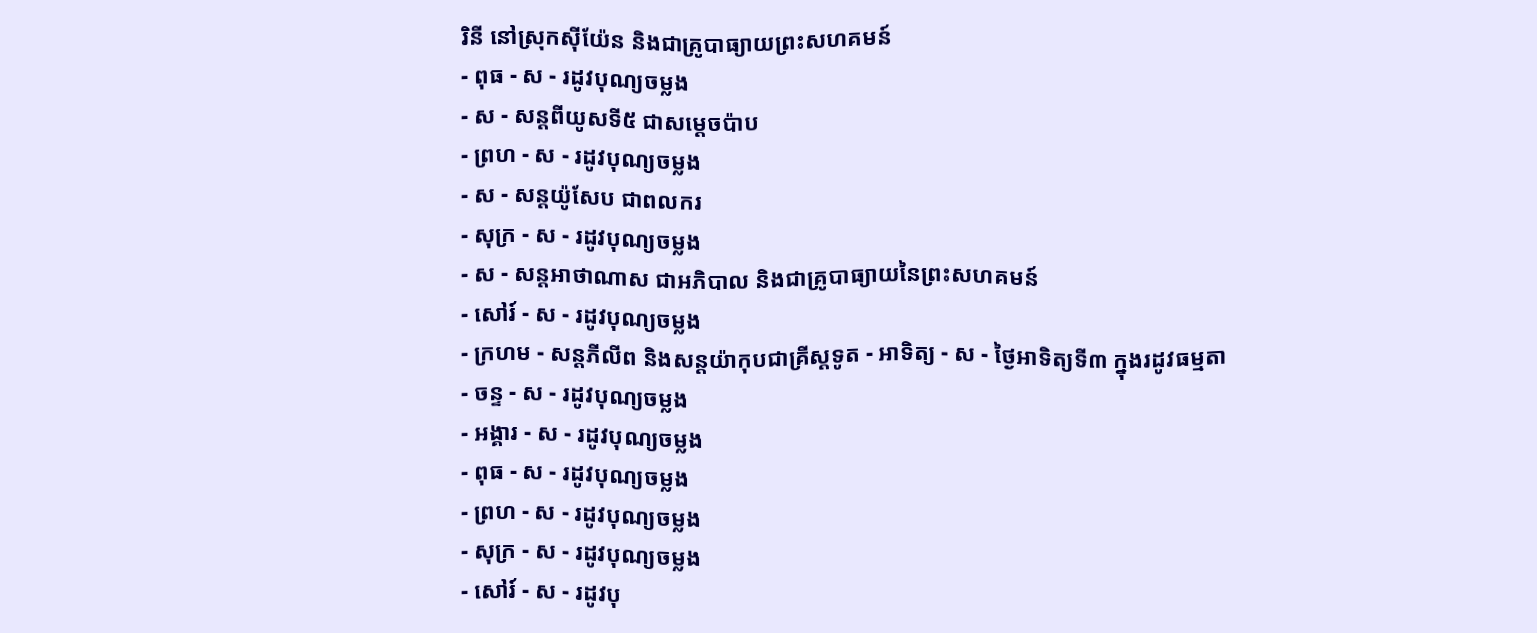រិនី នៅស្រុកស៊ីយ៉ែន និងជាគ្រូបាធ្យាយព្រះសហគមន៍
- ពុធ - ស - រដូវបុណ្យចម្លង
- ស - សន្ដពីយូសទី៥ ជាសម្ដេចប៉ាប
- ព្រហ - ស - រដូវបុណ្យចម្លង
- ស - សន្ដយ៉ូសែប ជាពលករ
- សុក្រ - ស - រដូវបុណ្យចម្លង
- ស - សន្ដអាថាណាស ជាអភិបាល និងជាគ្រូបាធ្យាយនៃព្រះសហគមន៍
- សៅរ៍ - ស - រដូវបុណ្យចម្លង
- ក្រហម - សន្ដភីលីព និងសន្ដយ៉ាកុបជាគ្រីស្ដទូត - អាទិត្យ - ស - ថ្ងៃអាទិត្យទី៣ ក្នុងរដូវធម្មតា
- ចន្ទ - ស - រដូវបុណ្យចម្លង
- អង្គារ - ស - រដូវបុណ្យចម្លង
- ពុធ - ស - រដូវបុណ្យចម្លង
- ព្រហ - ស - រដូវបុណ្យចម្លង
- សុក្រ - ស - រដូវបុណ្យចម្លង
- សៅរ៍ - ស - រដូវបុ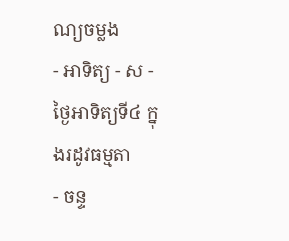ណ្យចម្លង
- អាទិត្យ - ស - ថ្ងៃអាទិត្យទី៤ ក្នុងរដូវធម្មតា
- ចន្ទ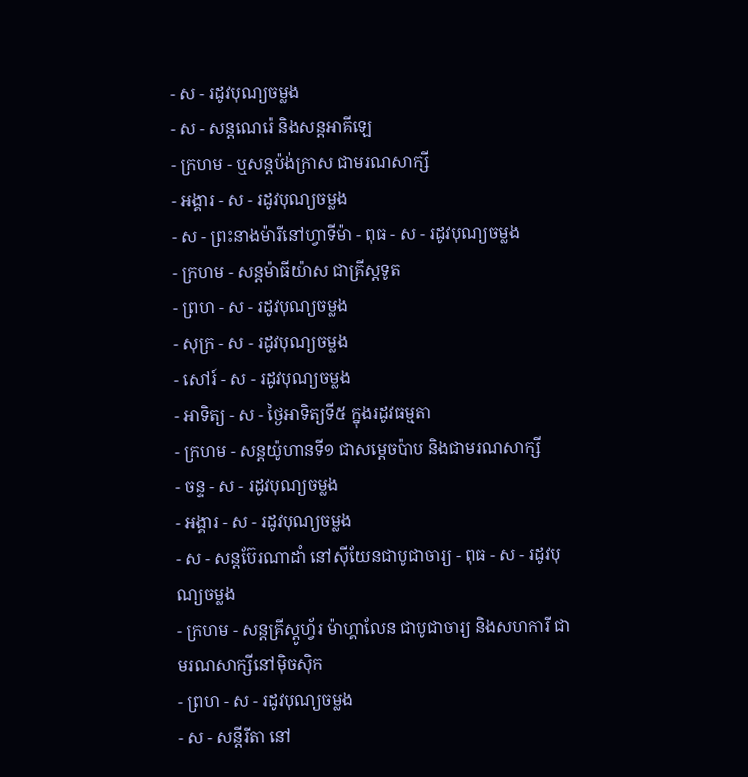- ស - រដូវបុណ្យចម្លង
- ស - សន្ដណេរ៉េ និងសន្ដអាគីឡេ
- ក្រហម - ឬសន្ដប៉ង់ក្រាស ជាមរណសាក្សី
- អង្គារ - ស - រដូវបុណ្យចម្លង
- ស - ព្រះនាងម៉ារីនៅហ្វាទីម៉ា - ពុធ - ស - រដូវបុណ្យចម្លង
- ក្រហម - សន្ដម៉ាធីយ៉ាស ជាគ្រីស្ដទូត
- ព្រហ - ស - រដូវបុណ្យចម្លង
- សុក្រ - ស - រដូវបុណ្យចម្លង
- សៅរ៍ - ស - រដូវបុណ្យចម្លង
- អាទិត្យ - ស - ថ្ងៃអាទិត្យទី៥ ក្នុងរដូវធម្មតា
- ក្រហម - សន្ដយ៉ូហានទី១ ជាសម្ដេចប៉ាប និងជាមរណសាក្សី
- ចន្ទ - ស - រដូវបុណ្យចម្លង
- អង្គារ - ស - រដូវបុណ្យចម្លង
- ស - សន្ដប៊ែរណាដាំ នៅស៊ីយែនជាបូជាចារ្យ - ពុធ - ស - រដូវបុណ្យចម្លង
- ក្រហម - សន្ដគ្រីស្ដូហ្វ័រ ម៉ាហ្គាលែន ជាបូជាចារ្យ និងសហការី ជាមរណសាក្សីនៅម៉ិចស៊ិក
- ព្រហ - ស - រដូវបុណ្យចម្លង
- ស - សន្ដីរីតា នៅ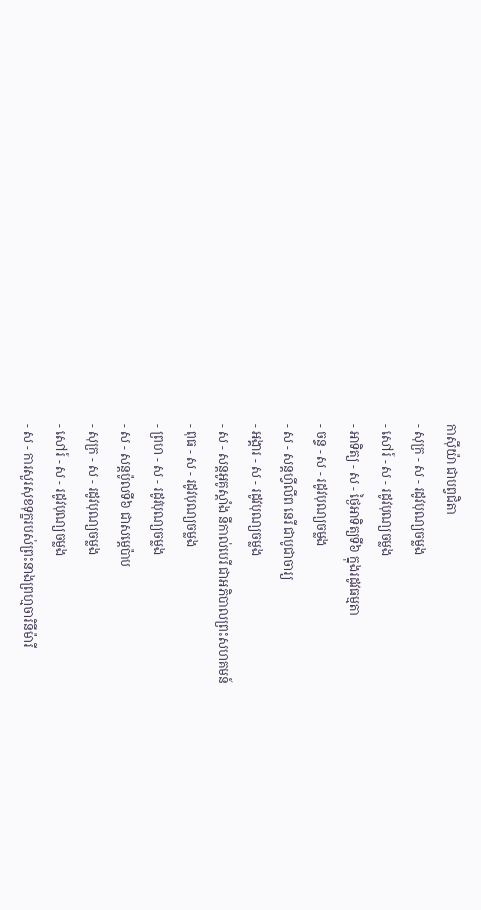កាស៊ីយ៉ា ជាបព្វជិតា
- សុក្រ - ស - រដូវបុណ្យចម្លង
- សៅរ៍ - ស - រដូវបុណ្យចម្លង
- អាទិត្យ - ស - ថ្ងៃអាទិត្យទី៦ ក្នុងរដូវធម្មតា
- ចន្ទ - ស - រដូវបុណ្យចម្លង
- ស - សន្ដហ្វីលីព នេរី ជាបូជាចារ្យ
- អង្គារ - ស - រដូវបុណ្យចម្លង
- ស - សន្ដអូគូស្ដាំង នីកាល់បេរី ជាអភិបាលព្រះសហគមន៍
- ពុធ - ស - រដូវបុណ្យចម្លង
- ព្រហ - ស - រដូវបុណ្យចម្លង
- ស - សន្ដប៉ូលទី៦ ជាសម្ដេប៉ាប
- សុក្រ - ស - រដូវបុណ្យចម្លង
- សៅរ៍ - ស - រដូវបុណ្យចម្លង
- ស - ការសួរសុខទុក្ខរបស់ព្រះនាងព្រហ្មចារិនីម៉ារី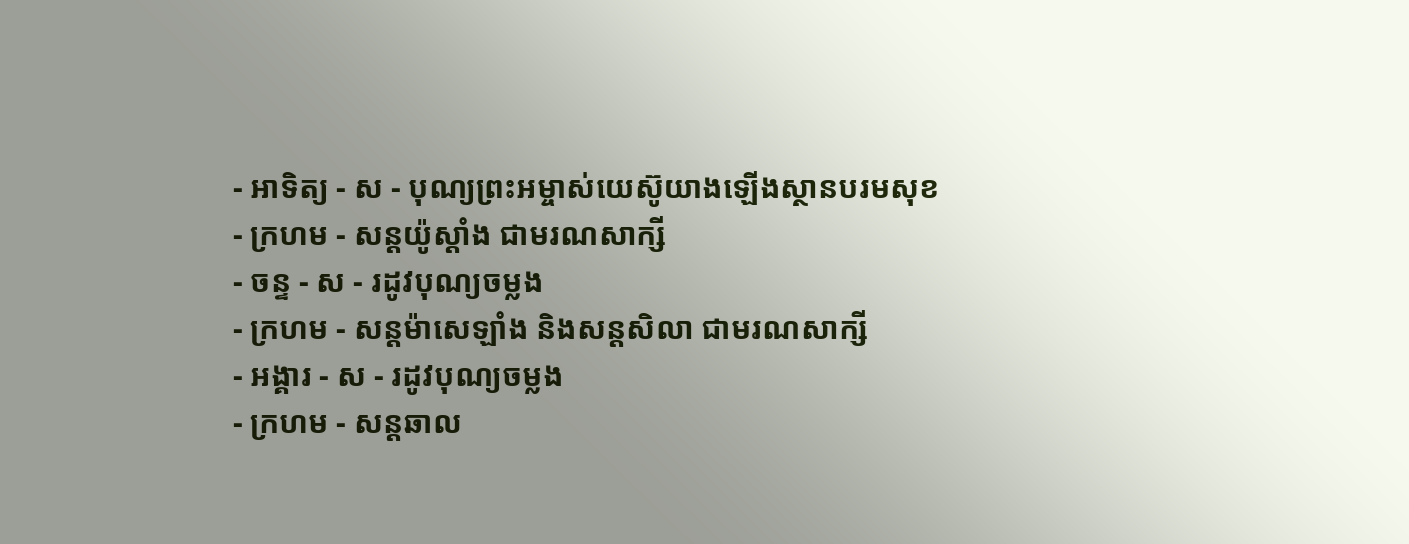- អាទិត្យ - ស - បុណ្យព្រះអម្ចាស់យេស៊ូយាងឡើងស្ថានបរមសុខ
- ក្រហម - សន្ដយ៉ូស្ដាំង ជាមរណសាក្សី
- ចន្ទ - ស - រដូវបុណ្យចម្លង
- ក្រហម - សន្ដម៉ាសេឡាំង និងសន្ដសិលា ជាមរណសាក្សី
- អង្គារ - ស - រដូវបុណ្យចម្លង
- ក្រហម - សន្ដឆាល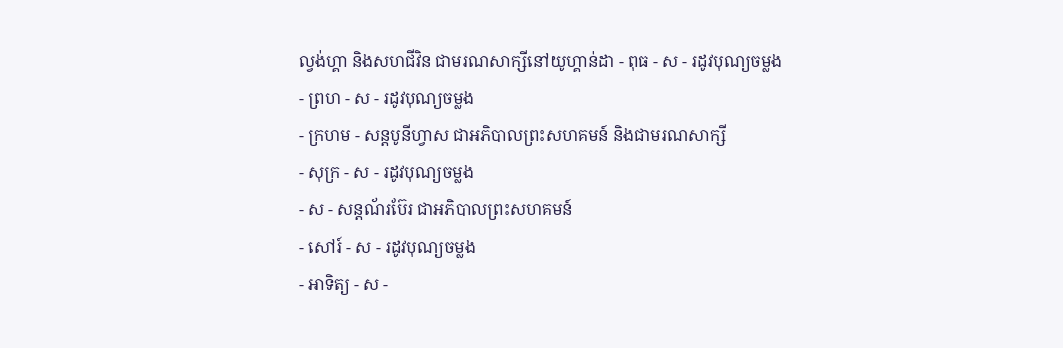ល្វង់ហ្គា និងសហជីវិន ជាមរណសាក្សីនៅយូហ្គាន់ដា - ពុធ - ស - រដូវបុណ្យចម្លង
- ព្រហ - ស - រដូវបុណ្យចម្លង
- ក្រហម - សន្ដបូនីហ្វាស ជាអភិបាលព្រះសហគមន៍ និងជាមរណសាក្សី
- សុក្រ - ស - រដូវបុណ្យចម្លង
- ស - សន្ដណ័រប៊ែរ ជាអភិបាលព្រះសហគមន៍
- សៅរ៍ - ស - រដូវបុណ្យចម្លង
- អាទិត្យ - ស -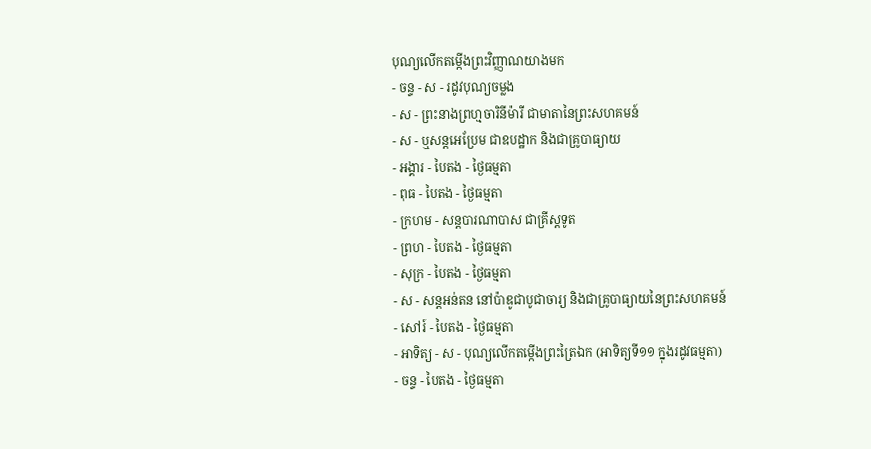បុណ្យលើកតម្កើងព្រះវិញ្ញាណយាងមក
- ចន្ទ - ស - រដូវបុណ្យចម្លង
- ស - ព្រះនាងព្រហ្មចារិនីម៉ារី ជាមាតានៃព្រះសហគមន៍
- ស - ឬសន្ដអេប្រែម ជាឧបដ្ឋាក និងជាគ្រូបាធ្យាយ
- អង្គារ - បៃតង - ថ្ងៃធម្មតា
- ពុធ - បៃតង - ថ្ងៃធម្មតា
- ក្រហម - សន្ដបារណាបាស ជាគ្រីស្ដទូត
- ព្រហ - បៃតង - ថ្ងៃធម្មតា
- សុក្រ - បៃតង - ថ្ងៃធម្មតា
- ស - សន្ដអន់តន នៅប៉ាឌូជាបូជាចារ្យ និងជាគ្រូបាធ្យាយនៃព្រះសហគមន៍
- សៅរ៍ - បៃតង - ថ្ងៃធម្មតា
- អាទិត្យ - ស - បុណ្យលើកតម្កើងព្រះត្រៃឯក (អាទិត្យទី១១ ក្នុងរដូវធម្មតា)
- ចន្ទ - បៃតង - ថ្ងៃធម្មតា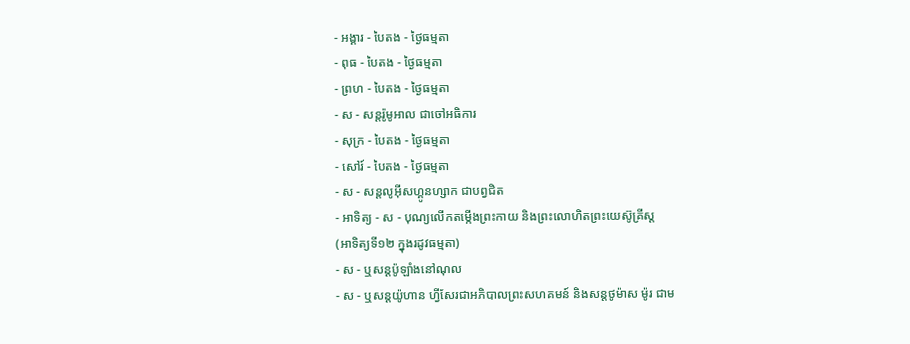- អង្គារ - បៃតង - ថ្ងៃធម្មតា
- ពុធ - បៃតង - ថ្ងៃធម្មតា
- ព្រហ - បៃតង - ថ្ងៃធម្មតា
- ស - សន្ដរ៉ូមូអាល ជាចៅអធិការ
- សុក្រ - បៃតង - ថ្ងៃធម្មតា
- សៅរ៍ - បៃតង - ថ្ងៃធម្មតា
- ស - សន្ដលូអ៊ីសហ្គូនហ្សាក ជាបព្វជិត
- អាទិត្យ - ស - បុណ្យលើកតម្កើងព្រះកាយ និងព្រះលោហិតព្រះយេស៊ូគ្រីស្ដ
(អាទិត្យទី១២ ក្នុងរដូវធម្មតា)
- ស - ឬសន្ដប៉ូឡាំងនៅណុល
- ស - ឬសន្ដយ៉ូហាន ហ្វីសែរជាអភិបាលព្រះសហគមន៍ និងសន្ដថូម៉ាស ម៉ូរ ជាម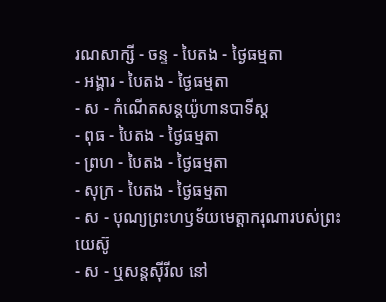រណសាក្សី - ចន្ទ - បៃតង - ថ្ងៃធម្មតា
- អង្គារ - បៃតង - ថ្ងៃធម្មតា
- ស - កំណើតសន្ដយ៉ូហានបាទីស្ដ
- ពុធ - បៃតង - ថ្ងៃធម្មតា
- ព្រហ - បៃតង - ថ្ងៃធម្មតា
- សុក្រ - បៃតង - ថ្ងៃធម្មតា
- ស - បុណ្យព្រះហឫទ័យមេត្ដាករុណារបស់ព្រះយេស៊ូ
- ស - ឬសន្ដស៊ីរីល នៅ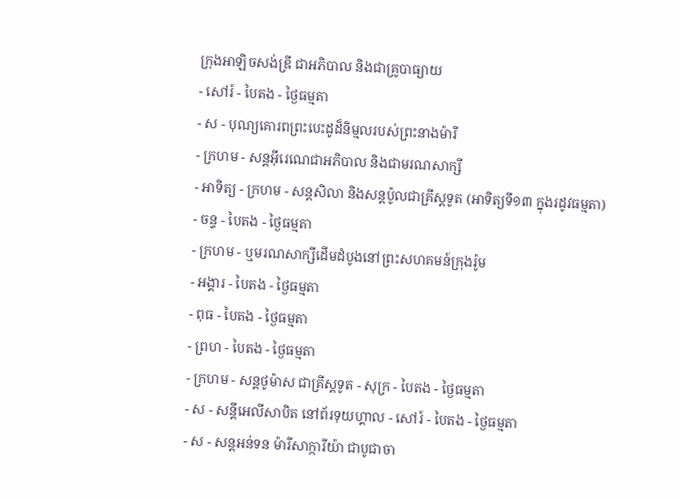ក្រុងអាឡិចសង់ឌ្រី ជាអភិបាល និងជាគ្រូបាធ្យាយ
- សៅរ៍ - បៃតង - ថ្ងៃធម្មតា
- ស - បុណ្យគោរពព្រះបេះដូដ៏និម្មលរបស់ព្រះនាងម៉ារី
- ក្រហម - សន្ដអ៊ីរេណេជាអភិបាល និងជាមរណសាក្សី
- អាទិត្យ - ក្រហម - សន្ដសិលា និងសន្ដប៉ូលជាគ្រីស្ដទូត (អាទិត្យទី១៣ ក្នុងរដូវធម្មតា)
- ចន្ទ - បៃតង - ថ្ងៃធម្មតា
- ក្រហម - ឬមរណសាក្សីដើមដំបូងនៅព្រះសហគមន៍ក្រុងរ៉ូម
- អង្គារ - បៃតង - ថ្ងៃធម្មតា
- ពុធ - បៃតង - ថ្ងៃធម្មតា
- ព្រហ - បៃតង - ថ្ងៃធម្មតា
- ក្រហម - សន្ដថូម៉ាស ជាគ្រីស្ដទូត - សុក្រ - បៃតង - ថ្ងៃធម្មតា
- ស - សន្ដីអេលីសាបិត នៅព័រទុយហ្គាល - សៅរ៍ - បៃតង - ថ្ងៃធម្មតា
- ស - សន្ដអន់ទន ម៉ារីសាក្ការីយ៉ា ជាបូជាចា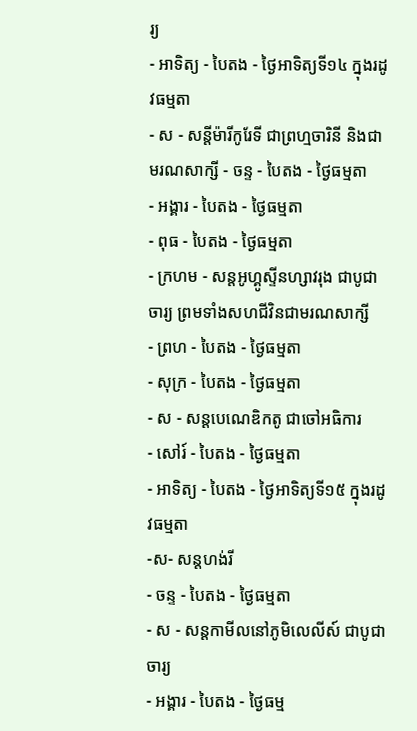រ្យ
- អាទិត្យ - បៃតង - ថ្ងៃអាទិត្យទី១៤ ក្នុងរដូវធម្មតា
- ស - សន្ដីម៉ារីកូរែទី ជាព្រហ្មចារិនី និងជាមរណសាក្សី - ចន្ទ - បៃតង - ថ្ងៃធម្មតា
- អង្គារ - បៃតង - ថ្ងៃធម្មតា
- ពុធ - បៃតង - ថ្ងៃធម្មតា
- ក្រហម - សន្ដអូហ្គូស្ទីនហ្សាវរុង ជាបូជាចារ្យ ព្រមទាំងសហជីវិនជាមរណសាក្សី
- ព្រហ - បៃតង - ថ្ងៃធម្មតា
- សុក្រ - បៃតង - ថ្ងៃធម្មតា
- ស - សន្ដបេណេឌិកតូ ជាចៅអធិការ
- សៅរ៍ - បៃតង - ថ្ងៃធម្មតា
- អាទិត្យ - បៃតង - ថ្ងៃអាទិត្យទី១៥ ក្នុងរដូវធម្មតា
-ស- សន្ដហង់រី
- ចន្ទ - បៃតង - ថ្ងៃធម្មតា
- ស - សន្ដកាមីលនៅភូមិលេលីស៍ ជាបូជាចារ្យ
- អង្គារ - បៃតង - ថ្ងៃធម្ម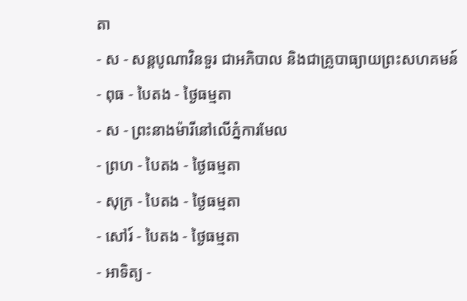តា
- ស - សន្ដបូណាវិនទួរ ជាអភិបាល និងជាគ្រូបាធ្យាយព្រះសហគមន៍
- ពុធ - បៃតង - ថ្ងៃធម្មតា
- ស - ព្រះនាងម៉ារីនៅលើភ្នំការមែល
- ព្រហ - បៃតង - ថ្ងៃធម្មតា
- សុក្រ - បៃតង - ថ្ងៃធម្មតា
- សៅរ៍ - បៃតង - ថ្ងៃធម្មតា
- អាទិត្យ -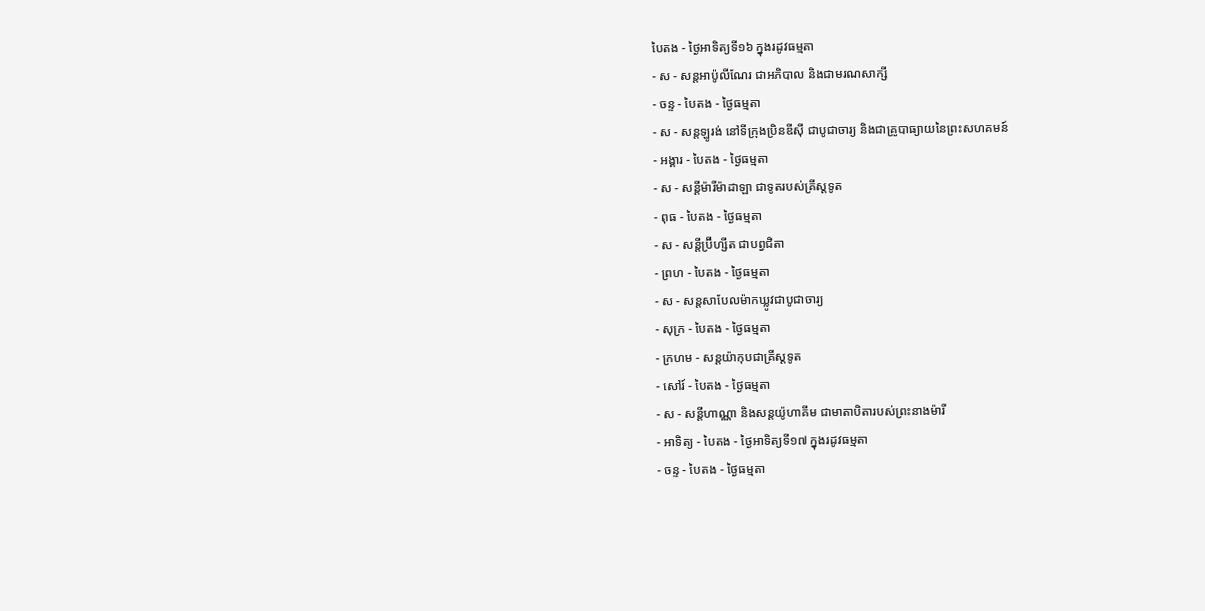បៃតង - ថ្ងៃអាទិត្យទី១៦ ក្នុងរដូវធម្មតា
- ស - សន្ដអាប៉ូលីណែរ ជាអភិបាល និងជាមរណសាក្សី
- ចន្ទ - បៃតង - ថ្ងៃធម្មតា
- ស - សន្ដឡូរង់ នៅទីក្រុងប្រិនឌីស៊ី ជាបូជាចារ្យ និងជាគ្រូបាធ្យាយនៃព្រះសហគមន៍
- អង្គារ - បៃតង - ថ្ងៃធម្មតា
- ស - សន្ដីម៉ារីម៉ាដាឡា ជាទូតរបស់គ្រីស្ដទូត
- ពុធ - បៃតង - ថ្ងៃធម្មតា
- ស - សន្ដីប្រ៊ីហ្សីត ជាបព្វជិតា
- ព្រហ - បៃតង - ថ្ងៃធម្មតា
- ស - សន្ដសាបែលម៉ាកឃ្លូវជាបូជាចារ្យ
- សុក្រ - បៃតង - ថ្ងៃធម្មតា
- ក្រហម - សន្ដយ៉ាកុបជាគ្រីស្ដទូត
- សៅរ៍ - បៃតង - ថ្ងៃធម្មតា
- ស - សន្ដីហាណ្ណា និងសន្ដយ៉ូហាគីម ជាមាតាបិតារបស់ព្រះនាងម៉ារី
- អាទិត្យ - បៃតង - ថ្ងៃអាទិត្យទី១៧ ក្នុងរដូវធម្មតា
- ចន្ទ - បៃតង - ថ្ងៃធម្មតា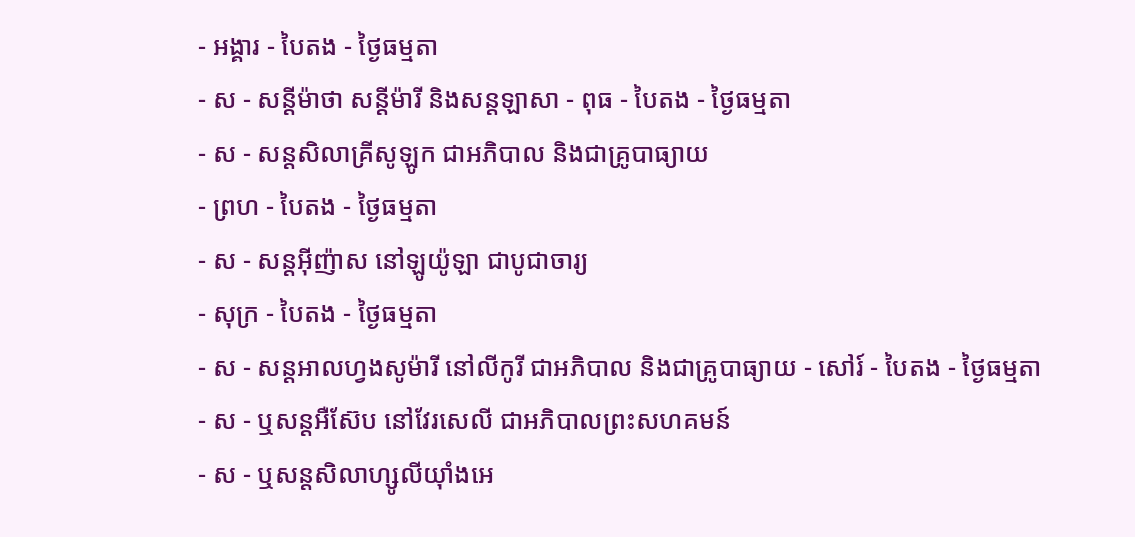- អង្គារ - បៃតង - ថ្ងៃធម្មតា
- ស - សន្ដីម៉ាថា សន្ដីម៉ារី និងសន្ដឡាសា - ពុធ - បៃតង - ថ្ងៃធម្មតា
- ស - សន្ដសិលាគ្រីសូឡូក ជាអភិបាល និងជាគ្រូបាធ្យាយ
- ព្រហ - បៃតង - ថ្ងៃធម្មតា
- ស - សន្ដអ៊ីញ៉ាស នៅឡូយ៉ូឡា ជាបូជាចារ្យ
- សុក្រ - បៃតង - ថ្ងៃធម្មតា
- ស - សន្ដអាលហ្វងសូម៉ារី នៅលីកូរី ជាអភិបាល និងជាគ្រូបាធ្យាយ - សៅរ៍ - បៃតង - ថ្ងៃធម្មតា
- ស - ឬសន្ដអឺស៊ែប នៅវែរសេលី ជាអភិបាលព្រះសហគមន៍
- ស - ឬសន្ដសិលាហ្សូលីយ៉ាំងអេ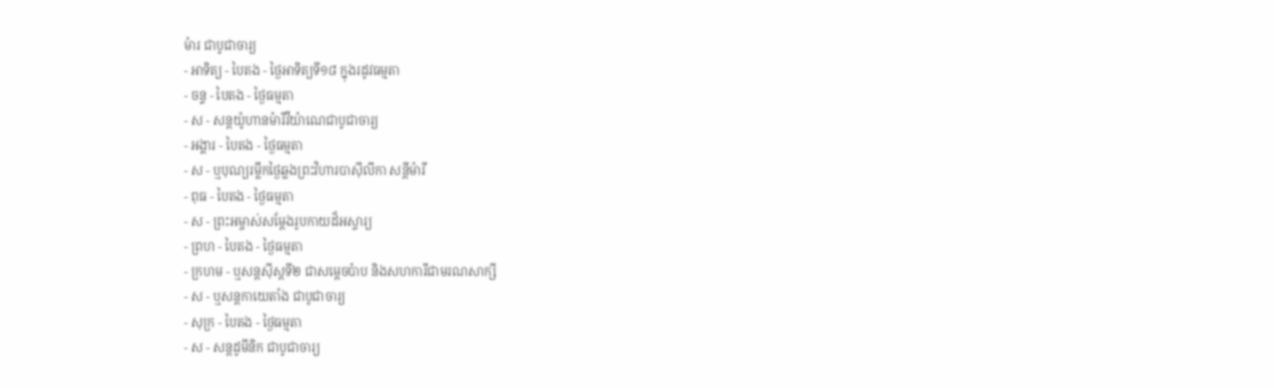ម៉ារ ជាបូជាចារ្យ
- អាទិត្យ - បៃតង - ថ្ងៃអាទិត្យទី១៨ ក្នុងរដូវធម្មតា
- ចន្ទ - បៃតង - ថ្ងៃធម្មតា
- ស - សន្ដយ៉ូហានម៉ារីវីយ៉ាណេជាបូជាចារ្យ
- អង្គារ - បៃតង - ថ្ងៃធម្មតា
- ស - ឬបុណ្យរម្លឹកថ្ងៃឆ្លងព្រះវិហារបាស៊ីលីកា សន្ដីម៉ារី
- ពុធ - បៃតង - ថ្ងៃធម្មតា
- ស - ព្រះអម្ចាស់សម្ដែងរូបកាយដ៏អស្ចារ្យ
- ព្រហ - បៃតង - ថ្ងៃធម្មតា
- ក្រហម - ឬសន្ដស៊ីស្ដទី២ ជាសម្ដេចប៉ាប និងសហការីជាមរណសាក្សី
- ស - ឬសន្ដកាយេតាំង ជាបូជាចារ្យ
- សុក្រ - បៃតង - ថ្ងៃធម្មតា
- ស - សន្ដដូមីនិក ជាបូជាចារ្យ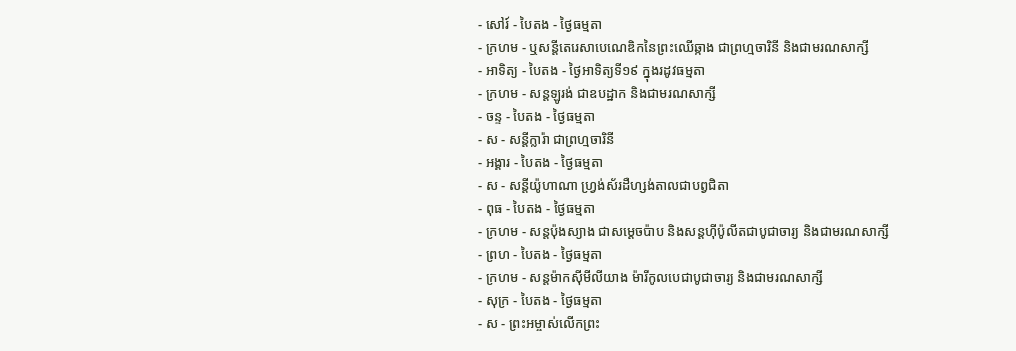- សៅរ៍ - បៃតង - ថ្ងៃធម្មតា
- ក្រហម - ឬសន្ដីតេរេសាបេណេឌិកនៃព្រះឈើឆ្កាង ជាព្រហ្មចារិនី និងជាមរណសាក្សី
- អាទិត្យ - បៃតង - ថ្ងៃអាទិត្យទី១៩ ក្នុងរដូវធម្មតា
- ក្រហម - សន្ដឡូរង់ ជាឧបដ្ឋាក និងជាមរណសាក្សី
- ចន្ទ - បៃតង - ថ្ងៃធម្មតា
- ស - សន្ដីក្លារ៉ា ជាព្រហ្មចារិនី
- អង្គារ - បៃតង - ថ្ងៃធម្មតា
- ស - សន្ដីយ៉ូហាណា ហ្វ្រង់ស័រដឺហ្សង់តាលជាបព្វជិតា
- ពុធ - បៃតង - ថ្ងៃធម្មតា
- ក្រហម - សន្ដប៉ុងស្យាង ជាសម្ដេចប៉ាប និងសន្ដហ៊ីប៉ូលីតជាបូជាចារ្យ និងជាមរណសាក្សី
- ព្រហ - បៃតង - ថ្ងៃធម្មតា
- ក្រហម - សន្ដម៉ាកស៊ីមីលីយាង ម៉ារីកូលបេជាបូជាចារ្យ និងជាមរណសាក្សី
- សុក្រ - បៃតង - ថ្ងៃធម្មតា
- ស - ព្រះអម្ចាស់លើកព្រះ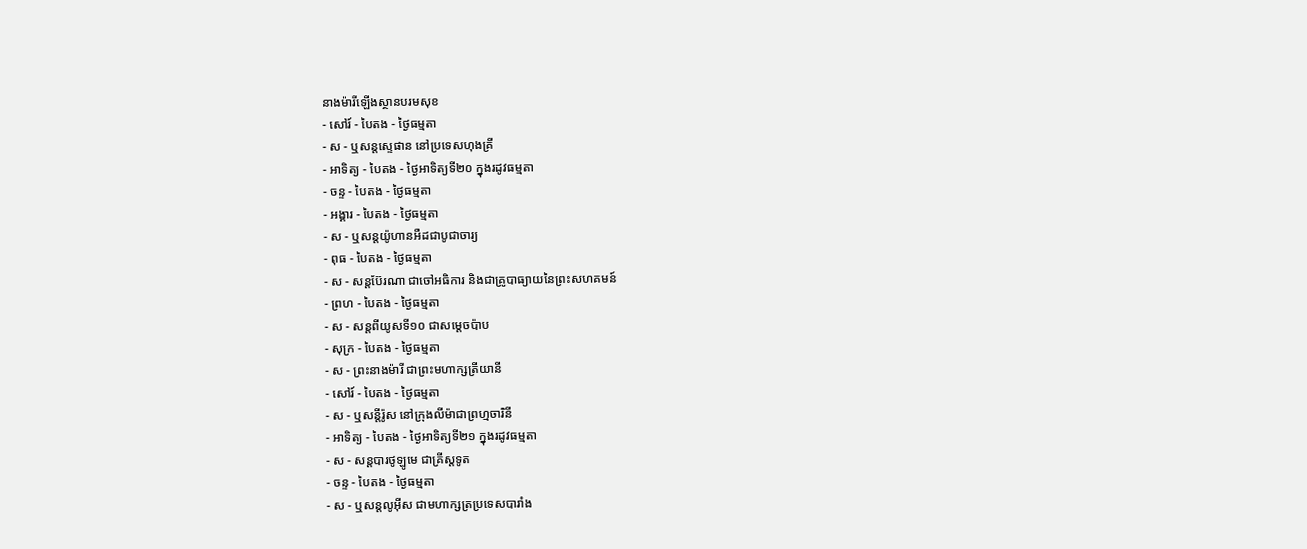នាងម៉ារីឡើងស្ថានបរមសុខ
- សៅរ៍ - បៃតង - ថ្ងៃធម្មតា
- ស - ឬសន្ដស្ទេផាន នៅប្រទេសហុងគ្រី
- អាទិត្យ - បៃតង - ថ្ងៃអាទិត្យទី២០ ក្នុងរដូវធម្មតា
- ចន្ទ - បៃតង - ថ្ងៃធម្មតា
- អង្គារ - បៃតង - ថ្ងៃធម្មតា
- ស - ឬសន្ដយ៉ូហានអឺដជាបូជាចារ្យ
- ពុធ - បៃតង - ថ្ងៃធម្មតា
- ស - សន្ដប៊ែរណា ជាចៅអធិការ និងជាគ្រូបាធ្យាយនៃព្រះសហគមន៍
- ព្រហ - បៃតង - ថ្ងៃធម្មតា
- ស - សន្ដពីយូសទី១០ ជាសម្ដេចប៉ាប
- សុក្រ - បៃតង - ថ្ងៃធម្មតា
- ស - ព្រះនាងម៉ារី ជាព្រះមហាក្សត្រីយានី
- សៅរ៍ - បៃតង - ថ្ងៃធម្មតា
- ស - ឬសន្ដីរ៉ូស នៅក្រុងលីម៉ាជាព្រហ្មចារិនី
- អាទិត្យ - បៃតង - ថ្ងៃអាទិត្យទី២១ ក្នុងរដូវធម្មតា
- ស - សន្ដបារថូឡូមេ ជាគ្រីស្ដទូត
- ចន្ទ - បៃតង - ថ្ងៃធម្មតា
- ស - ឬសន្ដលូអ៊ីស ជាមហាក្សត្រប្រទេសបារាំង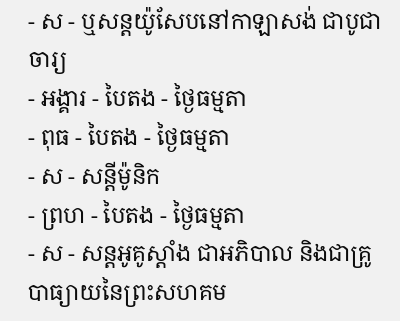- ស - ឬសន្ដយ៉ូសែបនៅកាឡាសង់ ជាបូជាចារ្យ
- អង្គារ - បៃតង - ថ្ងៃធម្មតា
- ពុធ - បៃតង - ថ្ងៃធម្មតា
- ស - សន្ដីម៉ូនិក
- ព្រហ - បៃតង - ថ្ងៃធម្មតា
- ស - សន្ដអូគូស្ដាំង ជាអភិបាល និងជាគ្រូបាធ្យាយនៃព្រះសហគម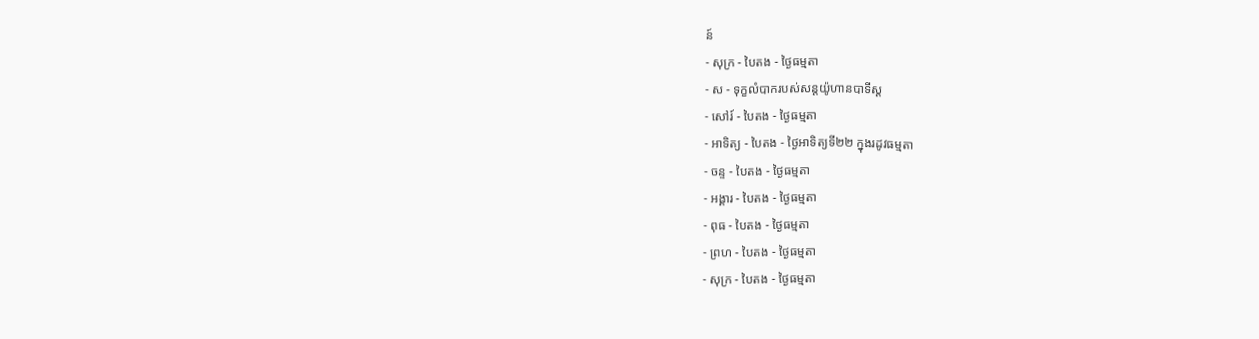ន៍
- សុក្រ - បៃតង - ថ្ងៃធម្មតា
- ស - ទុក្ខលំបាករបស់សន្ដយ៉ូហានបាទីស្ដ
- សៅរ៍ - បៃតង - ថ្ងៃធម្មតា
- អាទិត្យ - បៃតង - ថ្ងៃអាទិត្យទី២២ ក្នុងរដូវធម្មតា
- ចន្ទ - បៃតង - ថ្ងៃធម្មតា
- អង្គារ - បៃតង - ថ្ងៃធម្មតា
- ពុធ - បៃតង - ថ្ងៃធម្មតា
- ព្រហ - បៃតង - ថ្ងៃធម្មតា
- សុក្រ - បៃតង - ថ្ងៃធម្មតា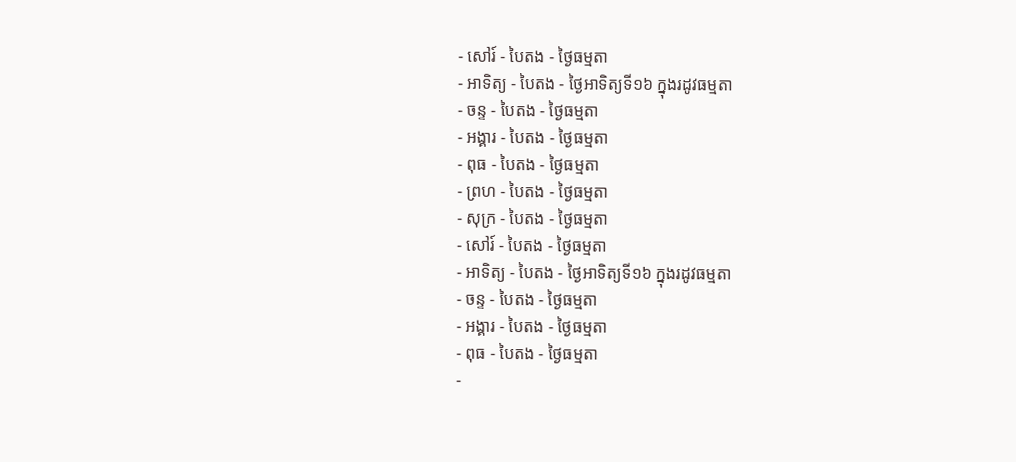- សៅរ៍ - បៃតង - ថ្ងៃធម្មតា
- អាទិត្យ - បៃតង - ថ្ងៃអាទិត្យទី១៦ ក្នុងរដូវធម្មតា
- ចន្ទ - បៃតង - ថ្ងៃធម្មតា
- អង្គារ - បៃតង - ថ្ងៃធម្មតា
- ពុធ - បៃតង - ថ្ងៃធម្មតា
- ព្រហ - បៃតង - ថ្ងៃធម្មតា
- សុក្រ - បៃតង - ថ្ងៃធម្មតា
- សៅរ៍ - បៃតង - ថ្ងៃធម្មតា
- អាទិត្យ - បៃតង - ថ្ងៃអាទិត្យទី១៦ ក្នុងរដូវធម្មតា
- ចន្ទ - បៃតង - ថ្ងៃធម្មតា
- អង្គារ - បៃតង - ថ្ងៃធម្មតា
- ពុធ - បៃតង - ថ្ងៃធម្មតា
-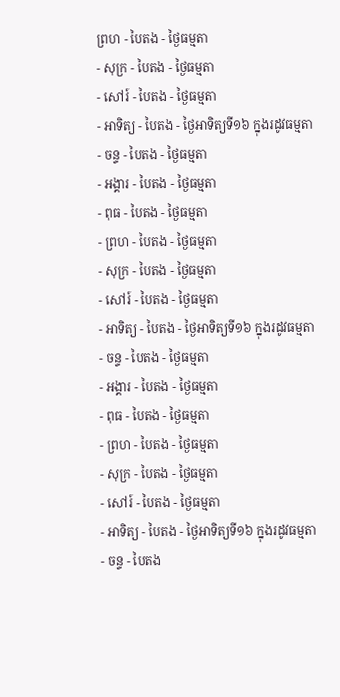ព្រហ - បៃតង - ថ្ងៃធម្មតា
- សុក្រ - បៃតង - ថ្ងៃធម្មតា
- សៅរ៍ - បៃតង - ថ្ងៃធម្មតា
- អាទិត្យ - បៃតង - ថ្ងៃអាទិត្យទី១៦ ក្នុងរដូវធម្មតា
- ចន្ទ - បៃតង - ថ្ងៃធម្មតា
- អង្គារ - បៃតង - ថ្ងៃធម្មតា
- ពុធ - បៃតង - ថ្ងៃធម្មតា
- ព្រហ - បៃតង - ថ្ងៃធម្មតា
- សុក្រ - បៃតង - ថ្ងៃធម្មតា
- សៅរ៍ - បៃតង - ថ្ងៃធម្មតា
- អាទិត្យ - បៃតង - ថ្ងៃអាទិត្យទី១៦ ក្នុងរដូវធម្មតា
- ចន្ទ - បៃតង - ថ្ងៃធម្មតា
- អង្គារ - បៃតង - ថ្ងៃធម្មតា
- ពុធ - បៃតង - ថ្ងៃធម្មតា
- ព្រហ - បៃតង - ថ្ងៃធម្មតា
- សុក្រ - បៃតង - ថ្ងៃធម្មតា
- សៅរ៍ - បៃតង - ថ្ងៃធម្មតា
- អាទិត្យ - បៃតង - ថ្ងៃអាទិត្យទី១៦ ក្នុងរដូវធម្មតា
- ចន្ទ - បៃតង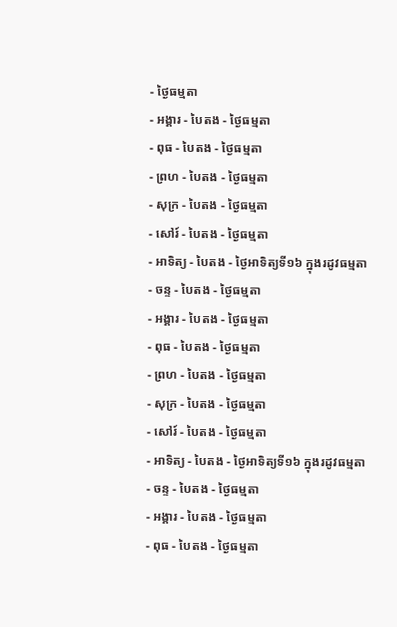- ថ្ងៃធម្មតា
- អង្គារ - បៃតង - ថ្ងៃធម្មតា
- ពុធ - បៃតង - ថ្ងៃធម្មតា
- ព្រហ - បៃតង - ថ្ងៃធម្មតា
- សុក្រ - បៃតង - ថ្ងៃធម្មតា
- សៅរ៍ - បៃតង - ថ្ងៃធម្មតា
- អាទិត្យ - បៃតង - ថ្ងៃអាទិត្យទី១៦ ក្នុងរដូវធម្មតា
- ចន្ទ - បៃតង - ថ្ងៃធម្មតា
- អង្គារ - បៃតង - ថ្ងៃធម្មតា
- ពុធ - បៃតង - ថ្ងៃធម្មតា
- ព្រហ - បៃតង - ថ្ងៃធម្មតា
- សុក្រ - បៃតង - ថ្ងៃធម្មតា
- សៅរ៍ - បៃតង - ថ្ងៃធម្មតា
- អាទិត្យ - បៃតង - ថ្ងៃអាទិត្យទី១៦ ក្នុងរដូវធម្មតា
- ចន្ទ - បៃតង - ថ្ងៃធម្មតា
- អង្គារ - បៃតង - ថ្ងៃធម្មតា
- ពុធ - បៃតង - ថ្ងៃធម្មតា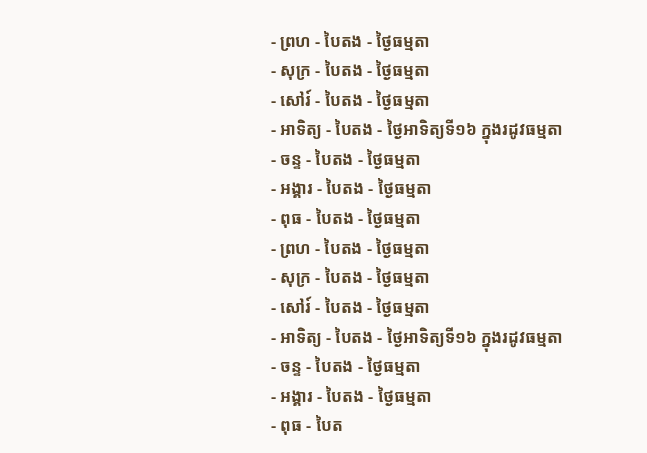- ព្រហ - បៃតង - ថ្ងៃធម្មតា
- សុក្រ - បៃតង - ថ្ងៃធម្មតា
- សៅរ៍ - បៃតង - ថ្ងៃធម្មតា
- អាទិត្យ - បៃតង - ថ្ងៃអាទិត្យទី១៦ ក្នុងរដូវធម្មតា
- ចន្ទ - បៃតង - ថ្ងៃធម្មតា
- អង្គារ - បៃតង - ថ្ងៃធម្មតា
- ពុធ - បៃតង - ថ្ងៃធម្មតា
- ព្រហ - បៃតង - ថ្ងៃធម្មតា
- សុក្រ - បៃតង - ថ្ងៃធម្មតា
- សៅរ៍ - បៃតង - ថ្ងៃធម្មតា
- អាទិត្យ - បៃតង - ថ្ងៃអាទិត្យទី១៦ ក្នុងរដូវធម្មតា
- ចន្ទ - បៃតង - ថ្ងៃធម្មតា
- អង្គារ - បៃតង - ថ្ងៃធម្មតា
- ពុធ - បៃត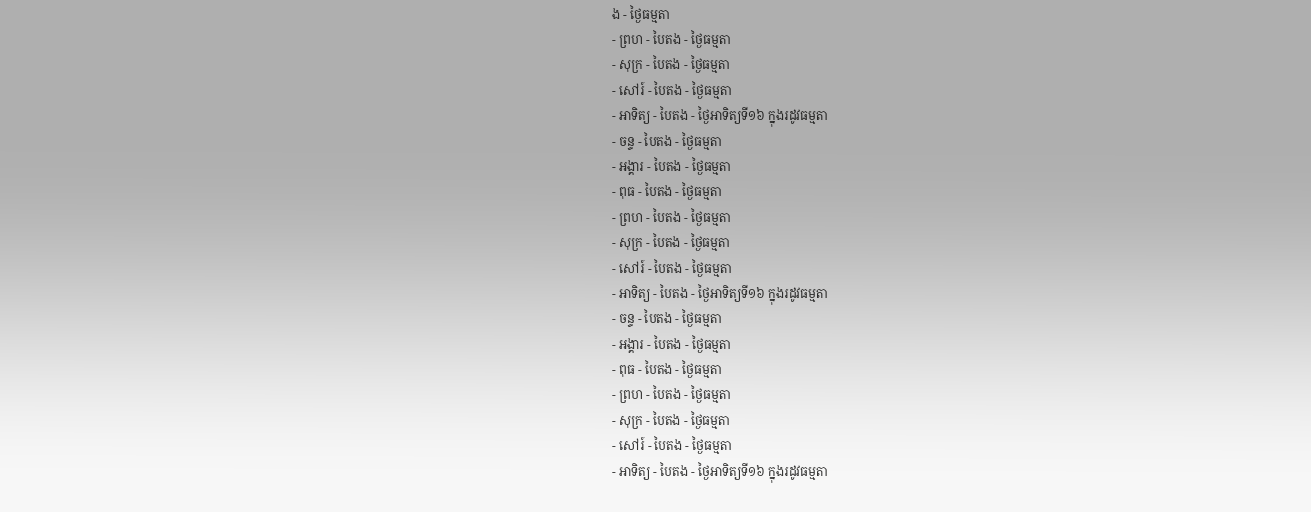ង - ថ្ងៃធម្មតា
- ព្រហ - បៃតង - ថ្ងៃធម្មតា
- សុក្រ - បៃតង - ថ្ងៃធម្មតា
- សៅរ៍ - បៃតង - ថ្ងៃធម្មតា
- អាទិត្យ - បៃតង - ថ្ងៃអាទិត្យទី១៦ ក្នុងរដូវធម្មតា
- ចន្ទ - បៃតង - ថ្ងៃធម្មតា
- អង្គារ - បៃតង - ថ្ងៃធម្មតា
- ពុធ - បៃតង - ថ្ងៃធម្មតា
- ព្រហ - បៃតង - ថ្ងៃធម្មតា
- សុក្រ - បៃតង - ថ្ងៃធម្មតា
- សៅរ៍ - បៃតង - ថ្ងៃធម្មតា
- អាទិត្យ - បៃតង - ថ្ងៃអាទិត្យទី១៦ ក្នុងរដូវធម្មតា
- ចន្ទ - បៃតង - ថ្ងៃធម្មតា
- អង្គារ - បៃតង - ថ្ងៃធម្មតា
- ពុធ - បៃតង - ថ្ងៃធម្មតា
- ព្រហ - បៃតង - ថ្ងៃធម្មតា
- សុក្រ - បៃតង - ថ្ងៃធម្មតា
- សៅរ៍ - បៃតង - ថ្ងៃធម្មតា
- អាទិត្យ - បៃតង - ថ្ងៃអាទិត្យទី១៦ ក្នុងរដូវធម្មតា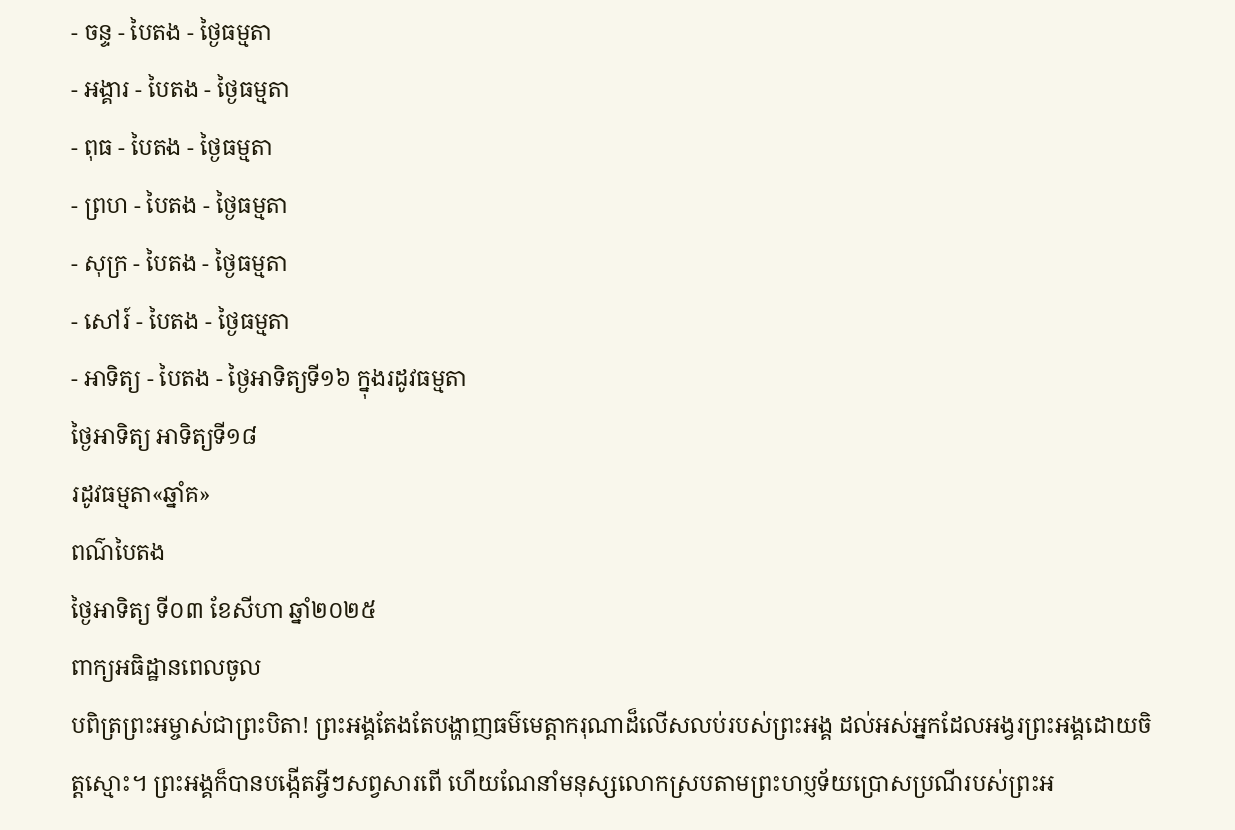- ចន្ទ - បៃតង - ថ្ងៃធម្មតា
- អង្គារ - បៃតង - ថ្ងៃធម្មតា
- ពុធ - បៃតង - ថ្ងៃធម្មតា
- ព្រហ - បៃតង - ថ្ងៃធម្មតា
- សុក្រ - បៃតង - ថ្ងៃធម្មតា
- សៅរ៍ - បៃតង - ថ្ងៃធម្មតា
- អាទិត្យ - បៃតង - ថ្ងៃអាទិត្យទី១៦ ក្នុងរដូវធម្មតា
ថ្ងៃអាទិត្យ អាទិត្យទី១៨
រដូវធម្មតា«ឆ្នាំគ»
ពណ៌បៃតង
ថ្ងៃអាទិត្យ ទី០៣ ខែសីហា ឆ្នាំ២០២៥
ពាក្យអធិដ្ឋានពេលចូល
បពិត្រព្រះអម្ចាស់ជាព្រះបិតា! ព្រះអង្គតែងតែបង្ហាញធម៌មេត្តាករុណាដ៏លើសលប់របស់ព្រះអង្គ ដល់អស់អ្នកដែលអង្វរព្រះអង្គដោយចិត្តស្មោះ។ ព្រះអង្គក៏បានបង្កើតអ្វីៗសព្វសារពើ ហើយណែនាំមនុស្សលោកស្របតាមព្រះហប្ញទ័យប្រោសប្រណីរបស់ព្រះអ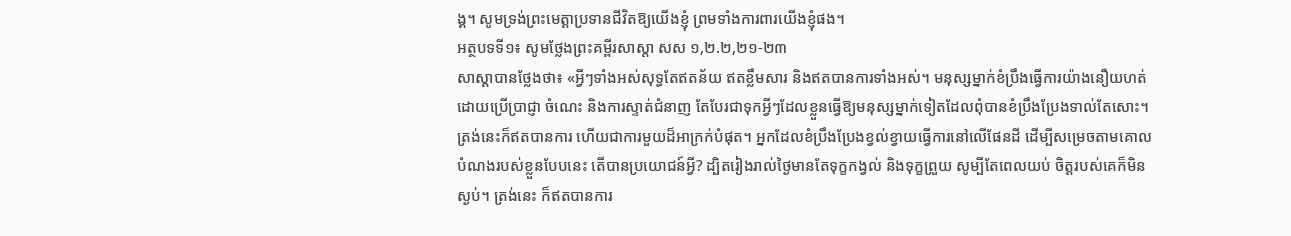ង្គ។ សូមទ្រង់ព្រះមេត្តាប្រទានជីវិតឱ្យយើងខ្ញុំ ព្រមទាំងការពារយើងខ្ញុំផង។
អត្ថបទទី១៖ សូមថ្លែងព្រះគម្ពីរសាស្ដា សស ១,២.២,២១-២៣
សាស្ដាបានថ្លែងថា៖ «អ្វីៗទាំងអស់សុទ្ធតែឥតន័យ ឥតខ្លឹមសារ និងឥតបានការទាំងអស់។ មនុស្សម្នាក់ខំប្រឹងធ្វើការយ៉ាងនឿយហត់ ដោយប្រើប្រាជ្ញា ចំណេះ និងការស្ទាត់ជំនាញ តែបែរជាទុកអ្វីៗដែលខ្លួនធ្វើឱ្យមនុស្សម្នាក់ទៀតដែលពុំបានខំប្រឹងប្រែងទាល់តែសោះ។ ត្រង់នេះក៏ឥតបានការ ហើយជាការមួយដ៏អាក្រក់បំផុត។ អ្នកដែលខំប្រឹងប្រែងខ្វល់ខ្វាយធ្វើការនៅលើផែនដី ដើម្បីសម្រេចតាមគោលបំណងរបស់ខ្លួនបែបនេះ តើបានប្រយោជន៍អ្វី? ដ្បិតរៀងរាល់ថ្ងៃមានតែទុក្ខកង្វល់ និងទុក្ខព្រួយ សូម្បីតែពេលយប់ ចិត្ដរបស់គេក៏មិនស្ងប់។ ត្រង់នេះ ក៏ឥតបានការ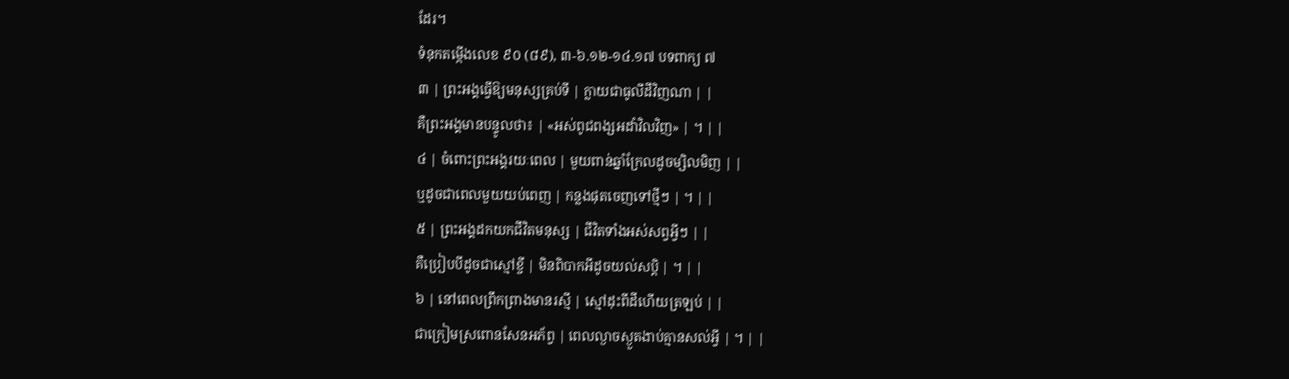ដែរ។
ទំនុកតម្កើងលេខ ៩០ (៨៩), ៣-៦.១២-១៤.១៧ បទពាក្យ ៧
៣ | ព្រះអង្គធ្វើឱ្យមនុស្សគ្រប់ទី | ក្លាយជាធូលីដីវិញណា | |
គឺព្រះអង្គមានបន្ទូលថា៖ | «អស់ពូជពង្សអដាំវិលវិញ» | ។ | |
៤ | ចំពោះព្រះអង្គរយៈពេល | មួយពាន់ឆ្នាំក្រែលដូចម្សិលមិញ | |
ឬដូចជាពេលមួយយប់ពេញ | កន្លងផុតចេញទៅថ្មីៗ | ។ | |
៥ | ព្រះអង្គដកយកជីវិតមនុស្ស | ជីវិតទាំងអស់សព្វអ្វីៗ | |
គឺប្រៀបបីដូចជាស្មៅខ្ចី | មិនពិបាកអីដូចយល់សប្ដិ | ។ | |
៦ | នៅពេលព្រឹកព្រាងមានរស្មី | ស្មៅដុះពីដីហើយត្រឡប់ | |
ជាក្រៀមស្រពោនសែនអភ័ព្វ | ពេលល្ងាចស្ងួតងាប់គ្មានសល់អ្វី | ។ | |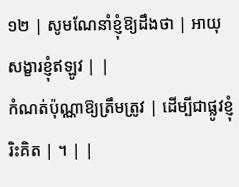១២ | សូមណែនាំខ្ញុំឱ្យដឹងថា | អាយុសង្ខារខ្ញុំឥឡូវ | |
កំណត់ប៉ុណ្ណាឱ្យត្រឹមត្រូវ | ដើម្បីជាផ្លូវខ្ញុំរិះគិត | ។ | |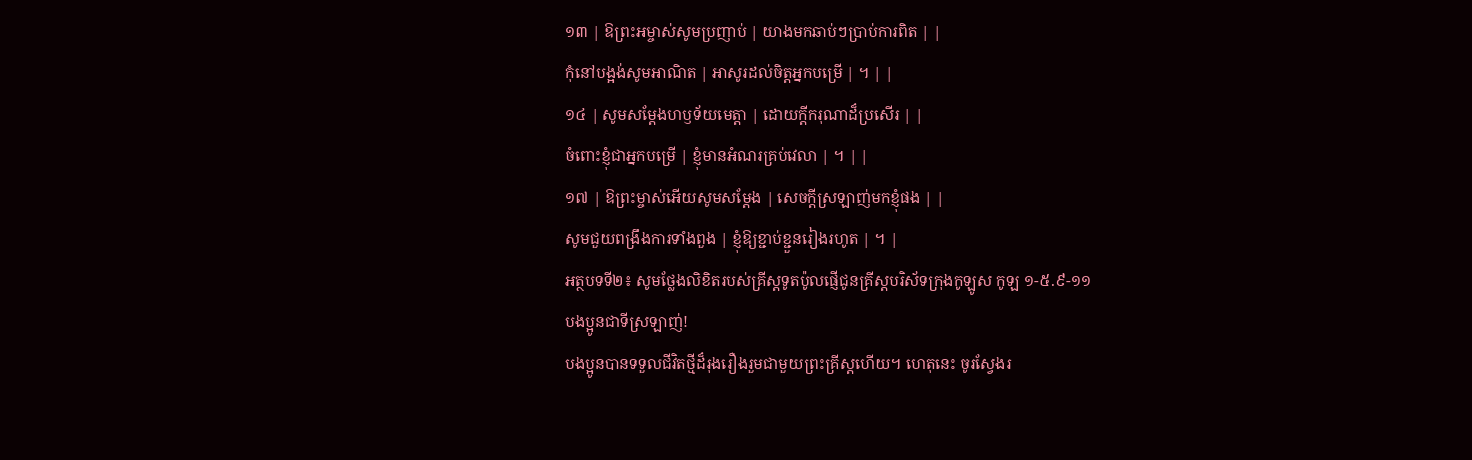១៣ | ឱព្រះអម្ចាស់សូមប្រញាប់ | យាងមកឆាប់ៗប្រាប់ការពិត | |
កុំនៅបង្អង់សូមអាណិត | អាសូរដល់ចិត្ដអ្នកបម្រើ | ។ | |
១៤ | សូមសម្ដែងហឫទ័យមេត្ដា | ដោយក្ដីករុណាដ៏ប្រសើរ | |
ចំពោះខ្ញុំជាអ្នកបម្រើ | ខ្ញុំមានអំណរគ្រប់វេលា | ។ | |
១៧ | ឱព្រះម្ចាស់អើយសូមសម្ដែង | សេចក្ដីស្រឡាញ់មកខ្ញុំផង | |
សូមជួយពង្រឹងការទាំងពួង | ខ្ញុំឱ្យខ្ជាប់ខ្ជួនរៀងរហូត | ។ |
អត្ថបទទី២៖ សូមថ្លែងលិខិតរបស់គ្រីស្ដទូតប៉ូលផ្ញើជូនគ្រីស្ដបរិស័ទក្រុងកូឡូស កូឡ ១-៥.៩-១១
បងប្អូនជាទីស្រឡាញ់!
បងប្អូនបានទទួលជីវិតថ្មីដ៏រុងរឿងរួមជាមួយព្រះគ្រីស្ដហើយ។ ហេតុនេះ ចូរស្វែងរ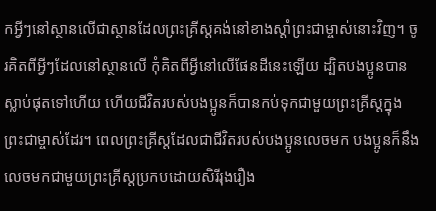កអ្វីៗនៅស្ថានលើជាស្ថានដែលព្រះគ្រីស្ដគង់នៅខាងស្ដាំព្រះជាម្ចាស់នោះវិញ។ ចូរគិតពីអ្វីៗដែលនៅស្ថានលើ កុំគិតពីអ្វីនៅលើផែនដីនេះឡើយ ដ្បិតបងប្អូនបានស្លាប់ផុតទៅហើយ ហើយជីវិតរបស់បងប្អូនក៏បានកប់ទុកជាមួយព្រះគ្រីស្ដក្នុងព្រះជាម្ចាស់ដែរ។ ពេលព្រះគ្រីស្ដដែលជាជីវិតរបស់បងប្អូនលេចមក បងប្អូនក៏នឹងលេចមកជាមួយព្រះគ្រីស្ដប្រកបដោយសិរីរុងរឿង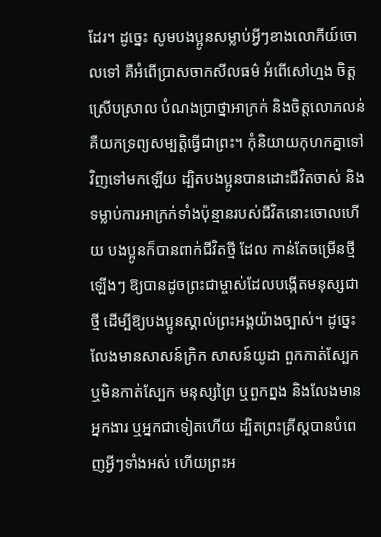ដែរ។ ដូច្នេះ សូមបងប្អូនសម្លាប់អ្វីៗខាងលោកីយ៍ចោលទៅ គឺអំពើប្រាសចាកសីលធម៌ អំពើសៅហ្មង ចិត្ដស្រើបស្រាល បំណងប្រាថ្នាអាក្រក់ និងចិត្ដលោភលន់ គឺយកទ្រព្យសម្បត្ដិធ្វើជាព្រះ។ កុំនិយាយកុហកគ្នាទៅវិញទៅមកឡើយ ដ្បិតបងប្អូនបានដោះជីវិតចាស់ និងទម្លាប់ការអាក្រក់ទាំងប៉ុន្មានរបស់ជីវិតនោះចោលហើយ បងប្អូនក៏បានពាក់ជីវិតថ្មី ដែល កាន់តែចម្រើនថ្មីឡើងៗ ឱ្យបានដូចព្រះជាម្ចាស់ដែលបង្កើតមនុស្សជាថ្មី ដើម្បីឱ្យបងប្អូនស្គាល់ព្រះអង្គយ៉ាងច្បាស់។ ដូច្នេះ លែងមានសាសន៍ក្រិក សាសន៍យូដា ពួកកាត់ស្បែក ឬមិនកាត់ស្បែក មនុស្សព្រៃ ឬពួកព្នង និងលែងមានអ្នកងារ ឬអ្នកជាទៀតហើយ ដ្បិតព្រះគ្រីស្ដបានបំពេញអ្វីៗទាំងអស់ ហើយព្រះអ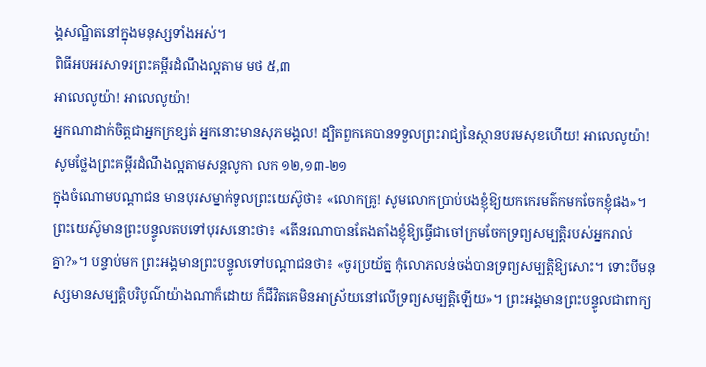ង្គសណ្ឋិតនៅក្នុងមនុស្សទាំងអស់។
ពិធីអបអរសាទរព្រះគម្ពីរដំណឹងល្អតាម មថ ៥,៣
អាលេលូយ៉ា! អាលេលូយ៉ា!
អ្នកណាដាក់ចិត្ដជាអ្នកក្រខ្សត់ អ្នកនោះមានសុភមង្គល! ដ្បិតពួកគេបានទទួលព្រះរាជ្យនៃស្ថានបរមសុខហើយ! អាលេលូយ៉ា!
សូមថ្លែងព្រះគម្ពីរដំណឹងល្អតាមសន្តលូកា លក ១២,១៣-២១
ក្នុងចំណោមបណ្ដាជន មានបុរសម្នាក់ទូលព្រះយេស៊ូថា៖ «លោកគ្រូ! សូមលោកប្រាប់បងខ្ញុំឱ្យយកកេរមត៌កមកចែកខ្ញុំផង»។ ព្រះយេស៊ូមានព្រះបន្ទូលតបទៅបុរសនោះថា៖ «តើនរណាបានតែងតាំងខ្ញុំឱ្យធ្វើជាចៅក្រមចែកទ្រព្យសម្បត្ដិរបស់អ្នករាល់គ្នា?»។ បន្ទាប់មក ព្រះអង្គមានព្រះបន្ទូលទៅបណ្ដាជនថា៖ «ចូរប្រយ័ត្ន កុំលោភលន់ចង់បានទ្រព្យសម្បតិ្ដឱ្យសោះ។ ទោះបីមនុស្សមានសម្បត្ដិបរិបូណ៌យ៉ាងណាក៏ដោយ ក៏ជីវិតគេមិនអាស្រ័យនៅលើទ្រព្យសម្បត្ដិឡើយ»។ ព្រះអង្គមានព្រះបន្ទូលជាពាក្យ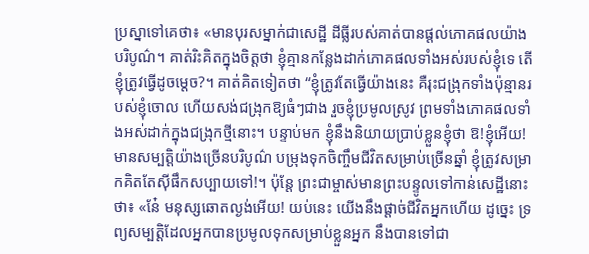ប្រស្នាទៅគេថា៖ «មានបុរសម្នាក់ជាសេដ្ឋី ដីធ្លីរបស់គាត់បានផ្ដល់ភោគផលយ៉ាងបរិបូណ៌។ គាត់រិះគិតក្នុងចិត្ដថា ខ្ញុំគ្មានកន្លែងដាក់ភោគផលទាំងអស់របស់ខ្ញុំទេ តើខ្ញុំត្រូវធ្វើដូចម្ដេច?។ គាត់គិតទៀតថា “ខ្ញុំត្រូវតែធ្វើយ៉ាងនេះ គឺរុះជង្រុកទាំងប៉ុន្មានរបស់ខ្ញុំចោល ហើយសង់ជង្រុកឱ្យធំៗជាង រួចខ្ញុំប្រមូលស្រូវ ព្រមទាំងភោគផលទាំងអស់ដាក់ក្នុងជង្រុកថ្មីនោះ។ បន្ទាប់មក ខ្ញុំនឹងនិយាយប្រាប់ខ្លួនខ្ញុំថា ឱ!ខ្ញុំអើយ! មានសម្បតិ្ដយ៉ាងច្រើនបរិបូណ៌ បម្រុងទុកចិញ្ចឹមជីវិតសម្រាប់ច្រើនឆ្នាំ ខ្ញុំត្រូវសម្រាកគិតតែស៊ីផឹកសប្បាយទៅ!។ ប៉ុន្ដែ ព្រះជាម្ចាស់មានព្រះបន្ទូលទៅកាន់សេដ្ឋីនោះថា៖ «នែ៎ មនុស្សឆោតល្ងង់អើយ! យប់នេះ យើងនឹងផ្ដាច់ជីវិតអ្នកហើយ ដូច្នេះ ទ្រព្យសម្បត្ដិដែលអ្នកបានប្រមូលទុកសម្រាប់ខ្លួនអ្នក នឹងបានទៅជា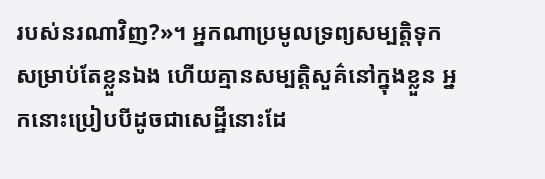របស់នរណាវិញ?»។ អ្នកណាប្រមូលទ្រព្យសម្បតិ្ដទុកសម្រាប់តែខ្លួនឯង ហើយគ្មានសម្បត្ដិសួគ៌នៅក្នុងខ្លួន អ្នកនោះប្រៀបបីដូចជាសេដ្ឋីនោះដែ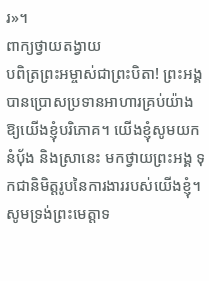រ»។
ពាក្យថ្វាយតង្វាយ
បពិត្រព្រះអម្ចាស់ជាព្រះបិតា! ព្រះអង្គបានប្រោសប្រទានអាហារគ្រប់យ៉ាងឱ្យយើងខ្ញុំបរិភោគ។ យើងខ្ញុំសូមយកនំប័ុង និងស្រានេះ មកថ្វាយព្រះអង្គ ទុកជានិមិត្តរូបនៃការងាររបស់យើងខ្ញុំ។ សូមទ្រង់ព្រះមេត្តាទ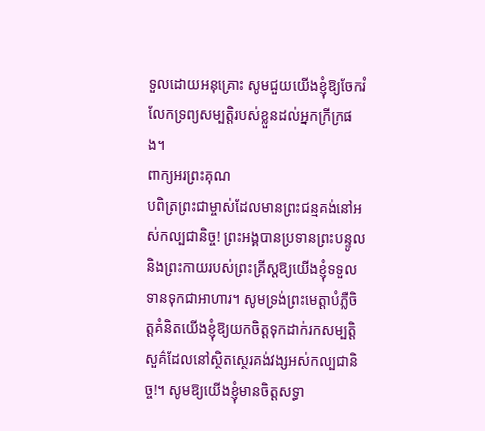ទួលដោយអនុគ្រោះ សូមជួយយើងខ្ញុំឱ្យចែករំលែកទ្រព្យសម្បត្តិរបស់ខ្លួនដល់អ្នកក្រីក្រផង។
ពាក្យអរព្រះគុណ
បពិត្រព្រះជាម្ចាស់ដែលមានព្រះជន្មគង់នៅអស់កល្បជានិច្ច! ព្រះអង្គបានប្រទានព្រះបន្ទូល និងព្រះកាយរបស់ព្រះគ្រីស្តឱ្យយើងខ្ញុំទទួលទានទុកជាអាហារ។ សូមទ្រង់ព្រះមេត្តាបំភ្លឺចិត្តគំនិតយើងខ្ញុំឱ្យយកចិត្តទុកដាក់រកសម្បត្តិសួគ៌ដែលនៅស្ថិតស្ថេរគង់វង្សអស់កល្បជានិច្ច!។ សូមឱ្យយើងខ្ញុំមានចិត្តសទ្ធា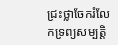ជ្រះថ្លាចែករំលែកទ្រព្យសម្បត្តិ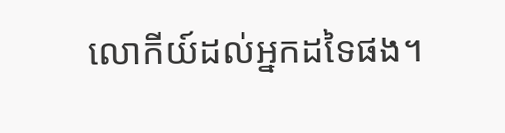លោកីយ៍ដល់អ្នកដទៃផង។